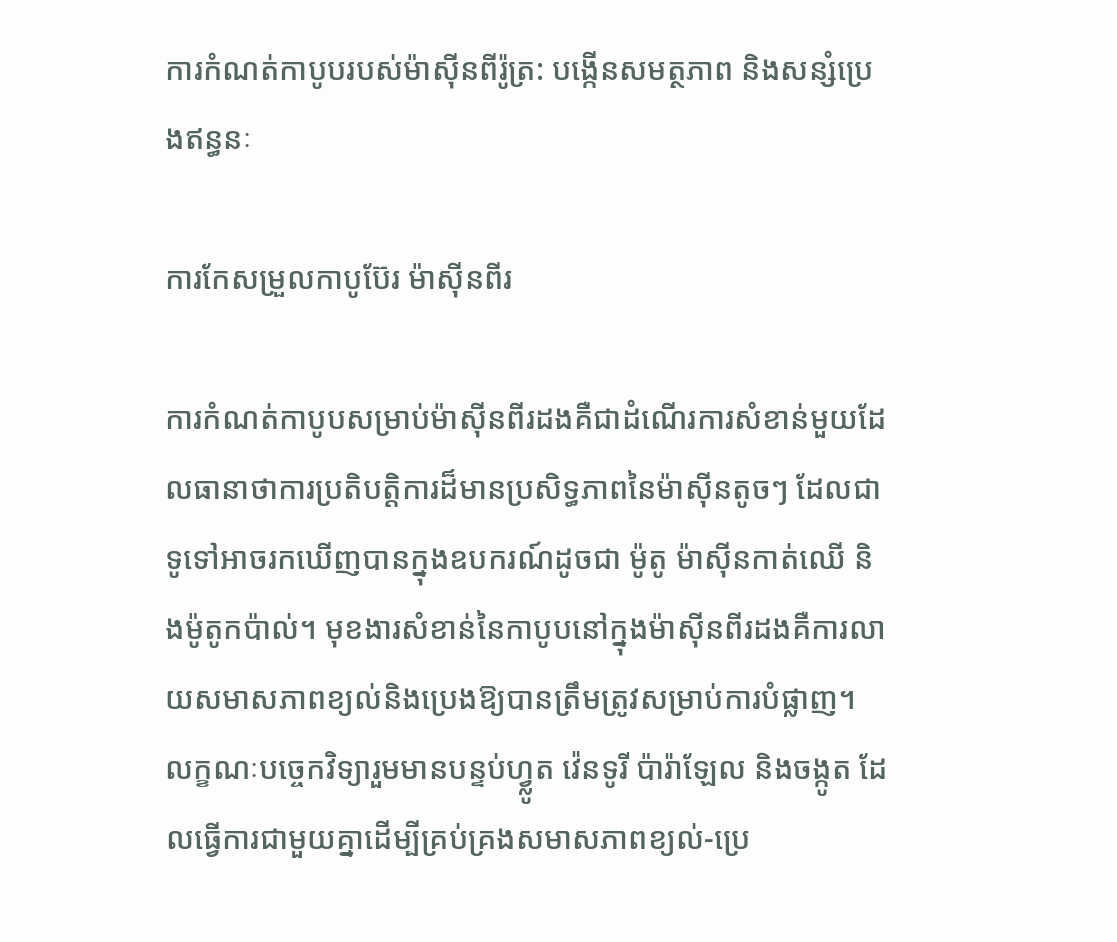ការកំណត់កាបូបរបស់ម៉ាស៊ីនពីរ៉ូត្រ: បង្កើនសមត្ថភាព និងសន្សំប្រេងឥន្ធនៈ

ការកែសម្រួលកាបូប៊ែរ ម៉ាស៊ីនពីរ

ការកំណត់កាបូបសម្រាប់ម៉ាស៊ីនពីរដងគឺជាដំណើរការសំខាន់មួយដែលធានាថាការប្រតិបត្តិការដ៏មានប្រសិទ្ធភាពនៃម៉ាស៊ីនតូចៗ ដែលជាទូទៅអាចរកឃើញបានក្នុងឧបករណ៍ដូចជា ម៉ូតូ ម៉ាស៊ីនកាត់ឈើ និងម៉ូតូកប៉ាល់។ មុខងារសំខាន់នៃកាបូបនៅក្នុងម៉ាស៊ីនពីរដងគឺការលាយសមាសភាពខ្យល់និងប្រេងឱ្យបានត្រឹមត្រូវសម្រាប់ការបំផ្លាញ។ លក្ខណៈបច្ចេកវិទ្យារួមមានបន្ទប់ហ្វ្លូត វ៉េនទូរី ប៉ារ៉ាឡែល និងចង្កូត ដែលធ្វើការជាមួយគ្នាដើម្បីគ្រប់គ្រងសមាសភាពខ្យល់-ប្រេ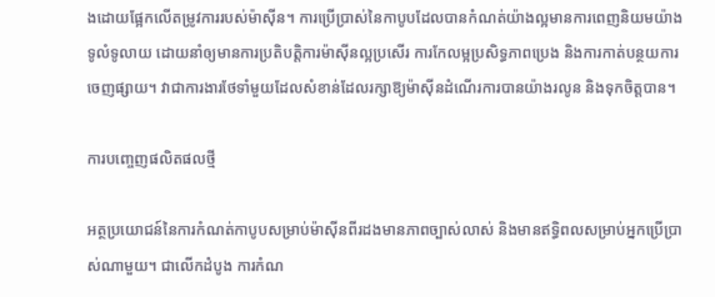ងដោយផ្អែកលើតម្រូវការរបស់ម៉ាស៊ីន។ ការប្រើប្រាស់នៃកាបូបដែលបានកំណត់យ៉ាងល្អមានការពេញនិយមយ៉ាងទូលំទូលាយ ដោយនាំឲ្យមានការប្រតិបត្តិការម៉ាស៊ីនល្អប្រសើរ ការកែលម្អប្រសិទ្ធភាពប្រេង និងការកាត់បន្ថយការចេញផ្សាយ។ វាជាការងារថែទាំមួយដែលសំខាន់ដែលរក្សាឱ្យម៉ាស៊ីនដំណើរការបានយ៉ាងរលូន និងទុកចិត្តបាន។

ការបញ្ចេញផលិតផលថ្មី

អត្ថប្រយោជន៍នៃការកំណត់កាបូបសម្រាប់ម៉ាស៊ីនពីរដងមានភាពច្បាស់លាស់ និងមានឥទ្ធិពលសម្រាប់អ្នកប្រើប្រាស់ណាមួយ។ ជាលើកដំបូង ការកំណ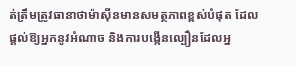ត់ត្រឹមត្រូវធានាថាម៉ាស៊ីនមានសមត្ថភាពខ្ពស់បំផុត ដែលផ្តល់ឱ្យអ្នកនូវអំណាច និងការបង្កើនល្បឿនដែលអ្ន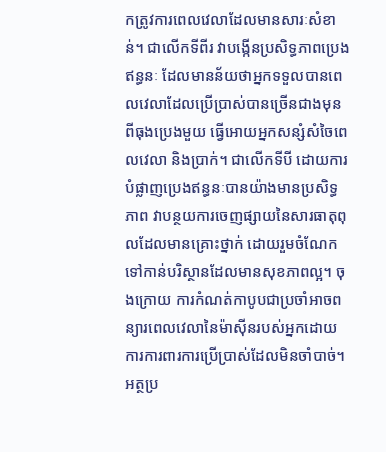កត្រូវការពេលវេលាដែលមានសារៈសំខាន់។ ជាលើកទីពីរ វាបង្កើនប្រសិទ្ធភាពប្រេងឥន្ធនៈ ដែលមានន័យថាអ្នកទទួលបានពេលវេលាដែលប្រើប្រាស់បានច្រើនជាងមុនពីធុងប្រេងមួយ ធ្វើអោយអ្នកសន្សំសំចៃពេលវេលា និងប្រាក់។ ជាលើកទីបី ដោយការបំផ្លាញប្រេងឥន្ធនៈបានយ៉ាងមានប្រសិទ្ធភាព វាបន្ថយការចេញផ្សាយនៃសារធាតុពុលដែលមានគ្រោះថ្នាក់ ដោយរួមចំណែកទៅកាន់បរិស្ថានដែលមានសុខភាពល្អ។ ចុងក្រោយ ការកំណត់កាបូបជាប្រចាំអាចពន្យារពេលវេលានៃម៉ាស៊ីនរបស់អ្នកដោយការការពារការប្រើប្រាស់ដែលមិនចាំបាច់។ អត្ថប្រ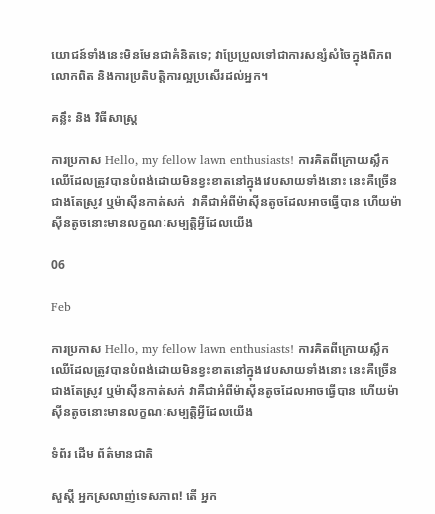យោជន៍ទាំងនេះមិនមែនជាគំនិតទេ; វាប្រែប្រួលទៅជាការសន្សំសំចៃក្នុងពិភពលោកពិត និងការប្រតិបត្តិការល្អប្រសើរដល់អ្នក។

គន្លឹះ និង វិធីសាស្ត្រ

ការប្រកាស Hello, my fellow lawn enthusiasts! ការគិតពីក្រោយស្លឹកឈើដែលត្រូវបានបំពង់ដោយមិនខ្វះខាតនៅក្នុងវេបសាយទាំងនោះ នេះគឺច្រើនជាងតែស្រូវ ឬម៉ាស៊ីនកាត់សក់  វាគឺជាអំពីម៉ាស៊ីនតូចដែលអាចធ្វើបាន ហើយម៉ាស៊ីនតូចនោះមានលក្ខណៈសម្បត្តិអ្វីដែលយើង

06

Feb

ការប្រកាស Hello, my fellow lawn enthusiasts! ការគិតពីក្រោយស្លឹកឈើដែលត្រូវបានបំពង់ដោយមិនខ្វះខាតនៅក្នុងវេបសាយទាំងនោះ នេះគឺច្រើនជាងតែស្រូវ ឬម៉ាស៊ីនកាត់សក់ វាគឺជាអំពីម៉ាស៊ីនតូចដែលអាចធ្វើបាន ហើយម៉ាស៊ីនតូចនោះមានលក្ខណៈសម្បត្តិអ្វីដែលយើង

ទំព័រ ដើម ព័ត៌មានជាតិ

សួស្តី អ្នកស្រលាញ់ទេសភាព! តើ អ្នក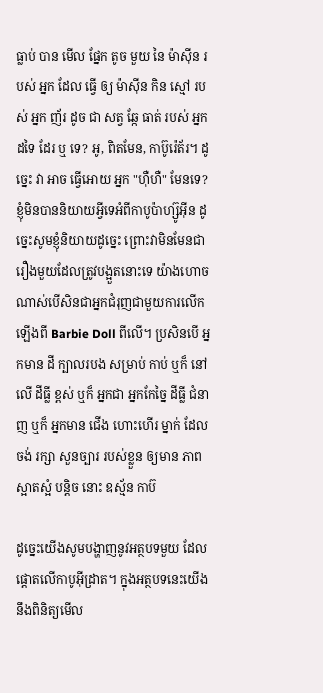ធ្លាប់ បាន មើល ផ្នែក តូច មួយ នៃ ម៉ាស៊ីន របស់ អ្នក ដែល ធ្វើ ឲ្យ ម៉ាស៊ីន កិន ស្មៅ របស់ អ្នក ញ័រ ដូច ជា សត្វ ឆ្កែ ធាត់ របស់ អ្នក ដទៃ ដែរ ឬ ទេ? អូ, ពិតមែន, កាប៊ូរ៉េត័រ។ ដូច្នេះ វា អាច ធ្វើអោយ អ្នក "ហ៊ឺហឺ" មែនទេ? ខ្ញុំមិនបាននិយាយអ្វីទេអំពីកាបូប៉ាហ្ស៊ូអ៊ីន ដូច្នេះសូមខ្ញុំនិយាយដូច្នេះ ព្រោះវាមិនមែនជារឿងមួយដែលត្រូវបង្អួតនោះទេ យ៉ាងហោចណាស់បើសិនជាអ្នកជំរុញជាមួយការលើកឡើងពី Barbie Doll ពីលើ។ ប្រសិនបើ អ្នកមាន ដី ក្បាលរបង សម្រាប់ កាប់ ឬក៏ នៅលើ ដីធ្លី ខ្ពស់ ឬក៏ អ្នកជា អ្នកកែច្នៃ ដីធ្លី ជំនាញ ឬក៏ អ្នកមាន ជើង ហោះហើរ ម្នាក់ ដែល ចង់ រក្សា សួនច្បារ របស់ខ្លួន ឲ្យមាន ភាពស្អាតស្អំ បន្តិច នោះ ឧស្ម័ន កាប៊

ដូច្នេះយើងសូមបង្ហាញនូវអត្ថបទមួយ ដែលផ្តោតលើកាបូអ៊ីដ្រាត។ ក្នុងអត្ថបទនេះយើងនឹងពិនិត្យមើល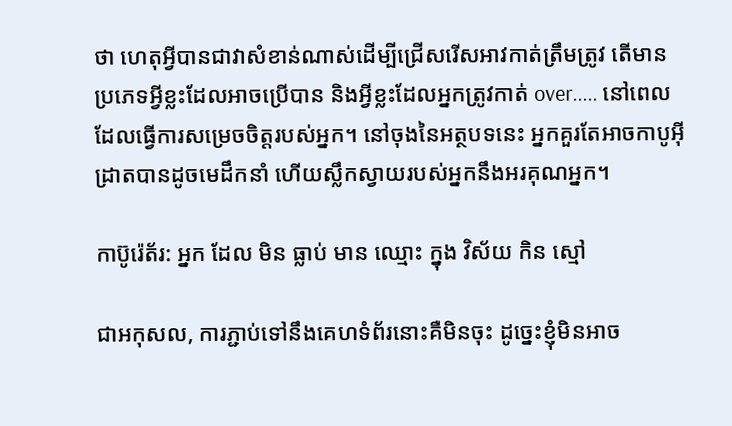ថា ហេតុអ្វីបានជាវាសំខាន់ណាស់ដើម្បីជ្រើសរើសអាវកាត់ត្រឹមត្រូវ តើមានប្រភេទអ្វីខ្លះដែលអាចប្រើបាន និងអ្វីខ្លះដែលអ្នកត្រូវកាត់ over..... នៅពេលដែលធ្វើការសម្រេចចិត្តរបស់អ្នក។ នៅចុងនៃអត្ថបទនេះ អ្នកគួរតែអាចកាបូអ៊ីដ្រាតបានដូចមេដឹកនាំ ហើយស្លឹកស្វាយរបស់អ្នកនឹងអរគុណអ្នក។

កាប៊ូរ៉េត័រ: អ្នក ដែល មិន ធ្លាប់ មាន ឈ្មោះ ក្នុង វិស័យ កិន ស្មៅ

ជាអកុសល, ការភ្ជាប់ទៅនឹងគេហទំព័រនោះគឺមិនចុះ ដូច្នេះខ្ញុំមិនអាច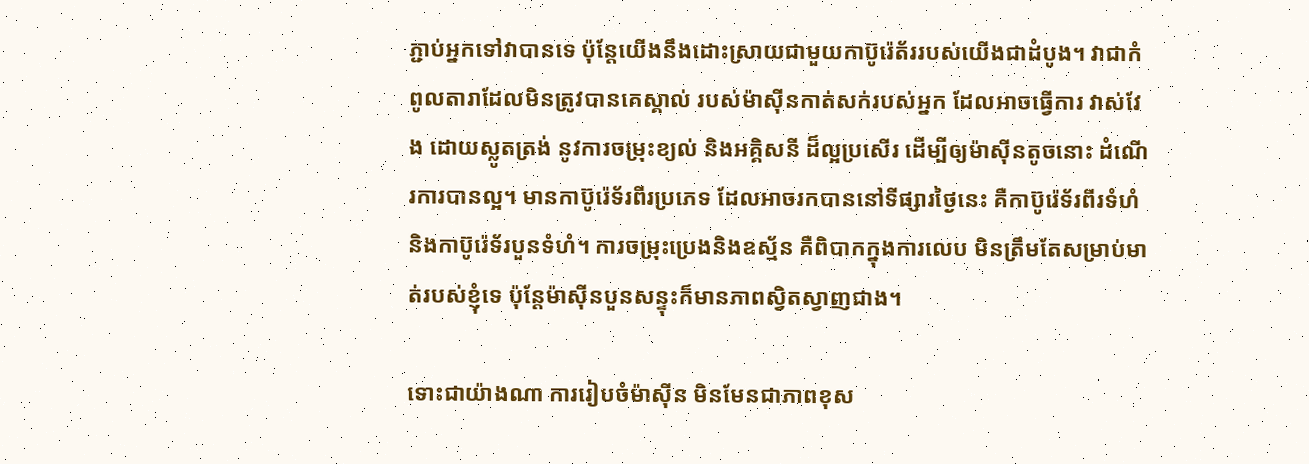ភ្ជាប់អ្នកទៅវាបានទេ ប៉ុន្តែយើងនឹងដោះស្រាយជាមួយកាប៊ូរ៉េត័ររបស់យើងជាដំបូង។ វាជាកំពូលតារាដែលមិនត្រូវបានគេស្គាល់ របស់ម៉ាស៊ីនកាត់សក់របស់អ្នក ដែលអាចធ្វើការ វាស់វែង ដោយស្លូតត្រង់ នូវការចម្រុះខ្យល់ និងអគ្គិសនី ដ៏ល្អប្រសើរ ដើម្បីឲ្យម៉ាស៊ីនតូចនោះ ដំណើរការបានល្អ។ មានកាប៊ូរ៉េទ័រពីរប្រភេទ ដែលអាចរកបាននៅទីផ្សារថ្ងៃនេះ គឺកាប៊ូរ៉េទ័រពីរទំហំ និងកាប៊ូរ៉េទ័របួនទំហំ។ ការចម្រុះប្រេងនិងឧស្ម័ន គឺពិបាកក្នុងការលេប មិនត្រឹមតែសម្រាប់មាត់របស់ខ្ញុំទេ ប៉ុន្តែម៉ាស៊ីនបួនសន្ទុះក៏មានភាពស្វិតស្វាញជាង។

ទោះជាយ៉ាងណា ការរៀបចំម៉ាស៊ីន មិនមែនជាភាពខុស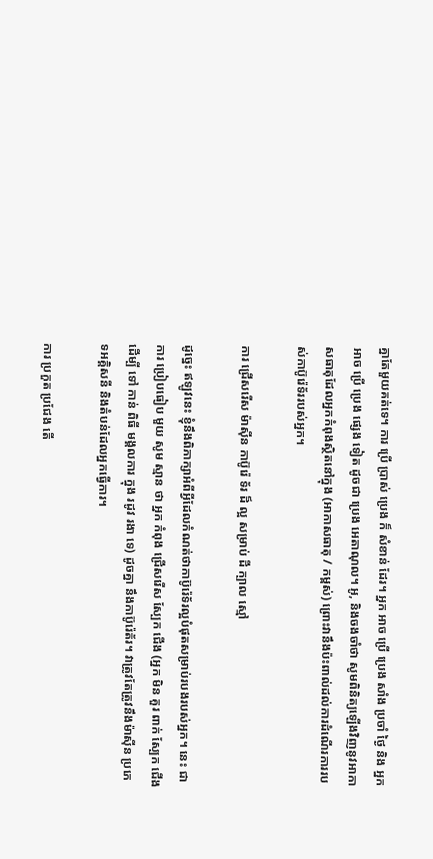គ្នាតែមួយគត់ទេ។ ការ ប្រើ ប្រាស់ ប្រេង ក៏ សំខាន់ ដែរ។ អ្នក អាច ប្រើ ប្រេង សាំង ប្រចាំ ថ្ងៃ និង អ្នក អាច ប្រើ ប្រេង ផ្សេង ទៀត ដូចជា ប្រេង អេតាណុល។ អូ, និងចងចាំថា សូមពិនិត្យឡើងវិញនូវអាកាសធាតុដែលអ្នកកំពុងស្ថិតនៅក្នុង (អាកាសធាតុ / កម្ពស់) ព្រោះវានឹងប៉ះពាល់ដល់ការដំណើរការរបស់កាប៊ូរ៉េទ័ររបស់អ្នក។

ការ ជ្រើសរើស ម៉ាស៊ីន កាប៊ូរ៉េ ទ័រ ដ៏ ល្អ សម្រាប់ ដី ក្បាល ស្មៅ

ដូច្នេះ ឥឡូវនេះ ខ្ញុំនឹងពិភាក្សាអំពីអ្វីដែលកំណត់ថាកាប៊ូរ៉េទ័រល្អបំផុតសម្រាប់របងរបស់អ្នក។ នេះ ជា ការ ប្រៀបធៀប មួយ សូម ស្មាន ថា អ្នក កំពុង ជ្រើសរើស ស្បែក ជើង (អ្នក មិន គួរ ពាក់ ស្បែក ជើង ដើម្បី ទៅ កាន់ ពិធី មង្គលការ ក្នុង រដូវ រងា ទេ) ដូចគ្នា នឹងកាប៊ូរ៉េត័រ។ វាត្រូវតែត្រូវនឹងម៉ាស៊ីន ប្រភេទអគ្គិសនី និងតំបន់ដែលអ្នកធ្វើការ។

ការ ប្រកួត ប្រជែង តើ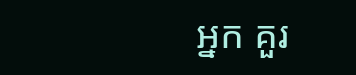អ្នក គួរ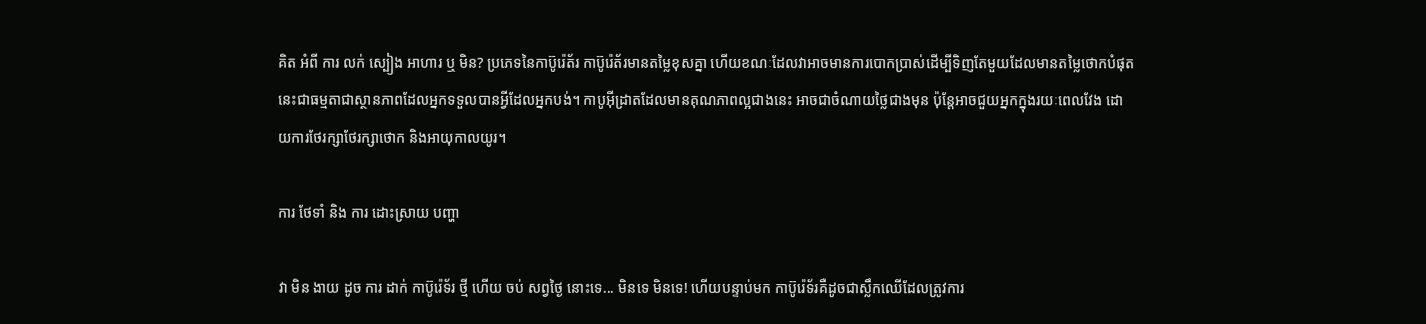គិត អំពី ការ លក់ ស្បៀង អាហារ ឬ មិន? ប្រភេទនៃកាប៊ូរ៉េត័រ កាប៊ូរ៉េត័រមានតម្លៃខុសគ្នា ហើយខណៈដែលវាអាចមានការបោកប្រាស់ដើម្បីទិញតែមួយដែលមានតម្លៃថោកបំផុតនេះជាធម្មតាជាស្ថានភាពដែលអ្នកទទួលបានអ្វីដែលអ្នកបង់។ កាបូអ៊ីដ្រាតដែលមានគុណភាពល្អជាងនេះ អាចជាចំណាយថ្លៃជាងមុន ប៉ុន្តែអាចជួយអ្នកក្នុងរយៈពេលវែង ដោយការថែរក្សាថែរក្សាថោក និងអាយុកាលយូរ។

ការ ថែទាំ និង ការ ដោះស្រាយ បញ្ហា

វា មិន ងាយ ដូច ការ ដាក់ កាប៊ូរ៉េទ័រ ថ្មី ហើយ ចប់ សព្វថ្ងៃ នោះទេ... មិនទេ មិនទេ! ហើយបន្ទាប់មក កាប៊ូរ៉េទ័រគឺដូចជាស្លឹកឈើដែលត្រូវការ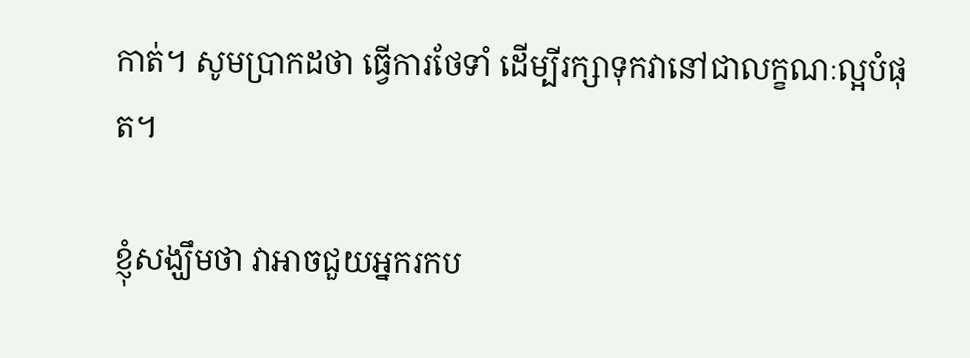កាត់។ សូមប្រាកដថា ធ្វើការថែទាំ ដើម្បីរក្សាទុកវានៅជាលក្ខណៈល្អបំផុត។

ខ្ញុំសង្ឃឹមថា វាអាចជួយអ្នករកប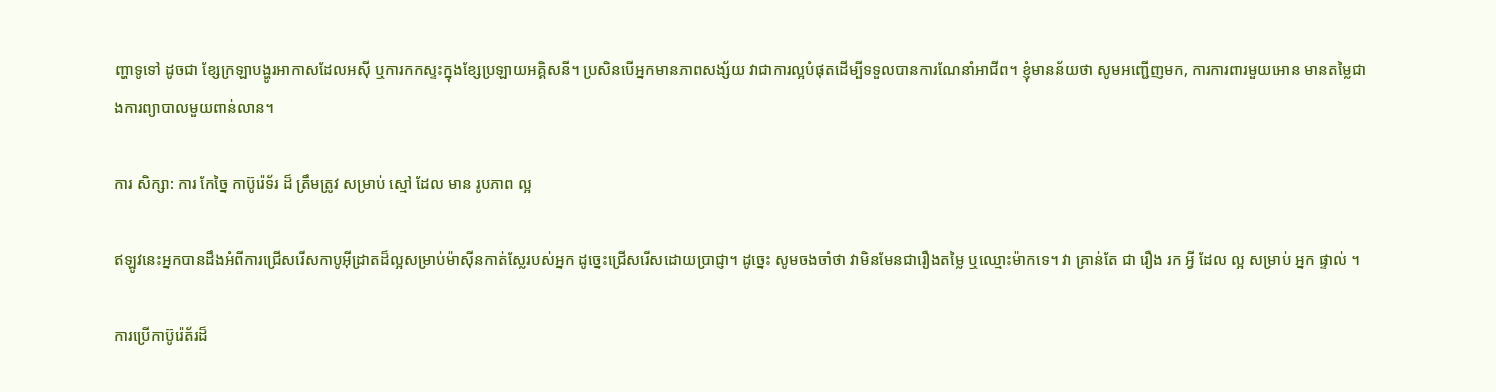ញ្ហាទូទៅ ដូចជា ខ្សែក្រឡាបង្ហូរអាកាសដែលអសុី ឬការកកស្ទះក្នុងខ្សែប្រឡាយអគ្គិសនី។ ប្រសិនបើអ្នកមានភាពសង្ស័យ វាជាការល្អបំផុតដើម្បីទទួលបានការណែនាំអាជីព។ ខ្ញុំមានន័យថា សូមអញ្ជើញមក, ការការពារមួយអោន មានតម្លៃជាងការព្យាបាលមួយពាន់លាន។

ការ សិក្សា: ការ កែច្នៃ កាប៊ូរ៉េទ័រ ដ៏ ត្រឹមត្រូវ សម្រាប់ ស្មៅ ដែល មាន រូបភាព ល្អ

ឥឡូវនេះអ្នកបានដឹងអំពីការជ្រើសរើសកាបូអ៊ីដ្រាតដ៏ល្អសម្រាប់ម៉ាស៊ីនកាត់ស្លែរបស់អ្នក ដូច្នេះជ្រើសរើសដោយប្រាជ្ញា។ ដូច្នេះ សូមចងចាំថា វាមិនមែនជារឿងតម្លៃ ឬឈ្មោះម៉ាកទេ។ វា គ្រាន់តែ ជា រឿង រក អ្វី ដែល ល្អ សម្រាប់ អ្នក ផ្ទាល់ ។

ការប្រើកាប៊ូរ៉េត័រដ៏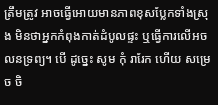ត្រឹមត្រូវ អាចធ្វើអោយមានភាពខុសប្លែកទាំងស្រុង មិនថាអ្នកកំពុងកាត់ដំបូលផ្ទះ ឬធ្វើការលើអចលនទ្រព្យ។ បើ ដូច្នេះ សូម កុំ រារែក ហើយ សម្រេច ចិ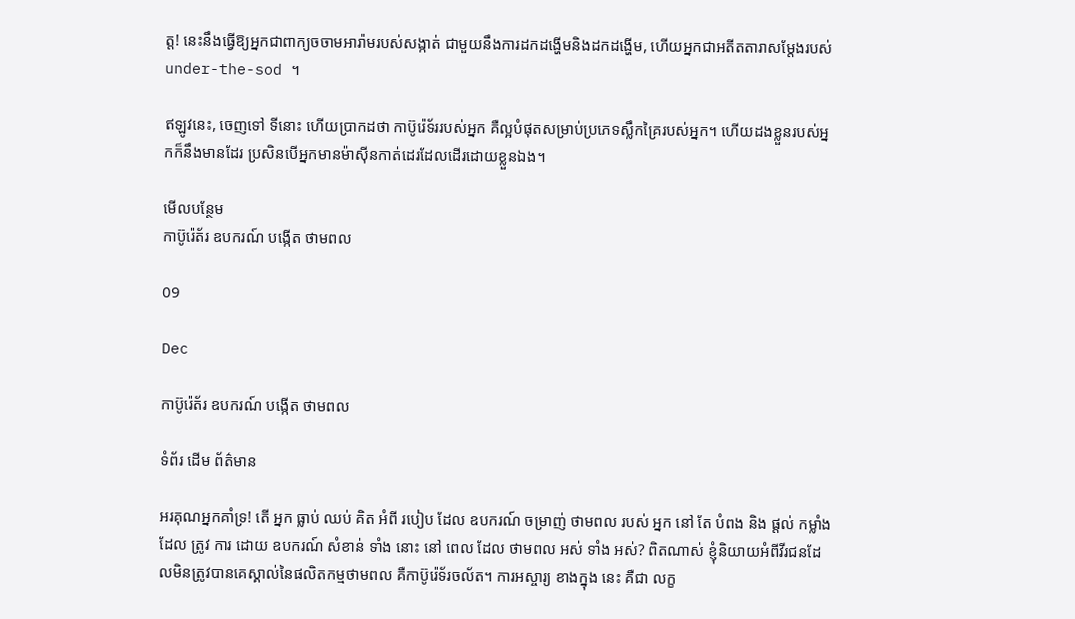ត្ត! នេះនឹងធ្វើឱ្យអ្នកជាពាក្យចចាមអារ៉ាមរបស់សង្កាត់ ជាមួយនឹងការដកដង្ហើមនិងដកដង្ហើម, ហើយអ្នកជាអតីតតារាសម្តែងរបស់ under-the-sod ។

ឥឡូវនេះ, ចេញទៅ ទីនោះ ហើយប្រាកដថា កាប៊ូរ៉េទ័ររបស់អ្នក គឺល្អបំផុតសម្រាប់ប្រភេទស្លឹកគ្រៃរបស់អ្នក។ ហើយដងខ្លួនរបស់អ្នកក៏នឹងមានដែរ ប្រសិនបើអ្នកមានម៉ាស៊ីនកាត់ដេរដែលដើរដោយខ្លួនឯង។

មើលបន្ថែម
កាប៊ូរ៉េត័រ ឧបករណ៍ បង្កើត ថាមពល

09

Dec

កាប៊ូរ៉េត័រ ឧបករណ៍ បង្កើត ថាមពល

ទំព័រ ដើម ព័ត៌មាន

អរគុណអ្នកគាំទ្រ! តើ អ្នក ធ្លាប់ ឈប់ គិត អំពី របៀប ដែល ឧបករណ៍ ចម្រាញ់ ថាមពល របស់ អ្នក នៅ តែ បំពង និង ផ្តល់ កម្លាំង ដែល ត្រូវ ការ ដោយ ឧបករណ៍ សំខាន់ ទាំង នោះ នៅ ពេល ដែល ថាមពល អស់ ទាំង អស់? ពិតណាស់ ខ្ញុំនិយាយអំពីវីរជនដែលមិនត្រូវបានគេស្គាល់នៃផលិតកម្មថាមពល គឺកាប៊ូរ៉េទ័រចល័ត។ ការអស្ចារ្យ ខាងក្នុង នេះ គឺជា លក្ខ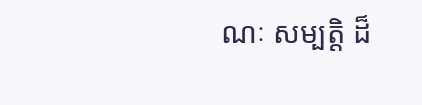ណៈ សម្បត្តិ ដ៏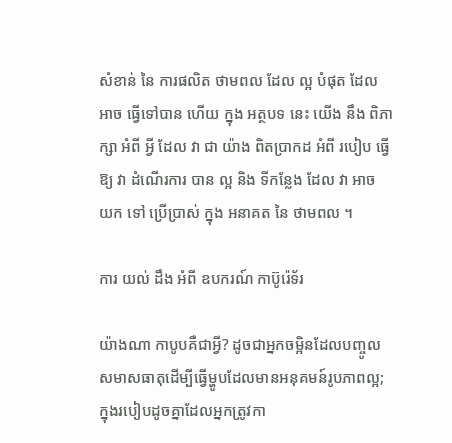សំខាន់ នៃ ការផលិត ថាមពល ដែល ល្អ បំផុត ដែល អាច ធ្វើទៅបាន ហើយ ក្នុង អត្ថបទ នេះ យើង នឹង ពិភាក្សា អំពី អ្វី ដែល វា ជា យ៉ាង ពិតប្រាកដ អំពី របៀប ធ្វើឱ្យ វា ដំណើរការ បាន ល្អ និង ទីកន្លែង ដែល វា អាច យក ទៅ ប្រើប្រាស់ ក្នុង អនាគត នៃ ថាមពល ។

ការ យល់ ដឹង អំពី ឧបករណ៍ កាប៊ូរ៉េទ័រ

យ៉ាងណា កាបូបគឺជាអ្វី? ដូចជាអ្នកចម្អិនដែលបញ្ចូលសមាសធាតុដើម្បីធ្វើម្ហូបដែលមានអនុគមន៍រូបភាពល្អ; ក្នុងរបៀបដូចគ្នាដែលអ្នកត្រូវកា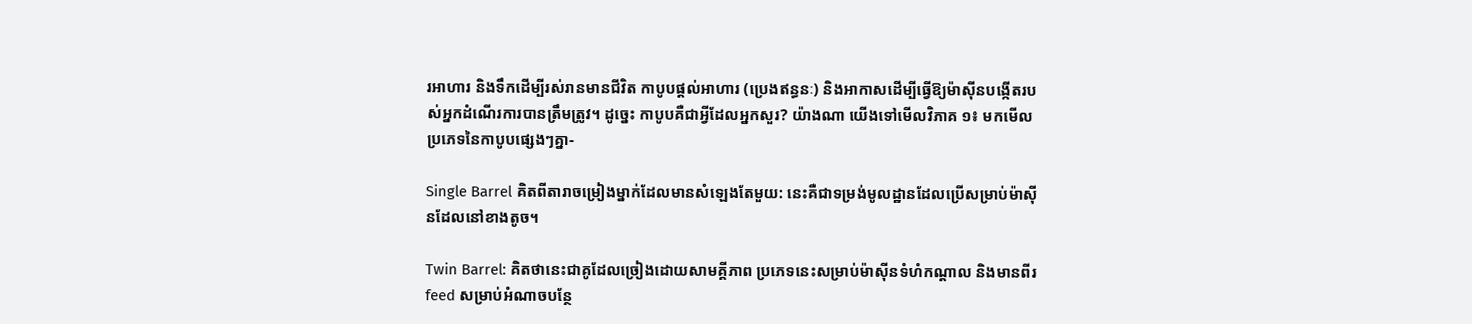រអាហារ និងទឹកដើម្បីរស់រានមានជីវិត កាបូបផ្តល់អាហារ (ប្រេងឥន្ធនៈ) និងអាកាសដើម្បីធ្វើឱ្យម៉ាស៊ីនបង្កើតរបស់អ្នកដំណើរការបានត្រឹមត្រូវ។ ដូច្នេះ កាបូបគឺជាអ្វីដែលអ្នកសួរ? យ៉ាងណា យើងទៅមើលវិភាគ ១៖ មកមើលប្រភេទនៃកាបូបផ្សេងៗគ្នា-

Single Barrel គិតពីតារាចម្រៀងម្នាក់ដែលមានសំឡេងតែមួយ: នេះគឺជាទម្រង់មូលដ្ឋានដែលប្រើសម្រាប់ម៉ាស៊ីនដែលនៅខាងតូច។

Twin Barrel: គិតថានេះជាគូដែលច្រៀងដោយសាមគ្គីភាព ប្រភេទនេះសម្រាប់ម៉ាស៊ីនទំហំកណ្តាល និងមានពីរ feed សម្រាប់អំណាចបន្ថែ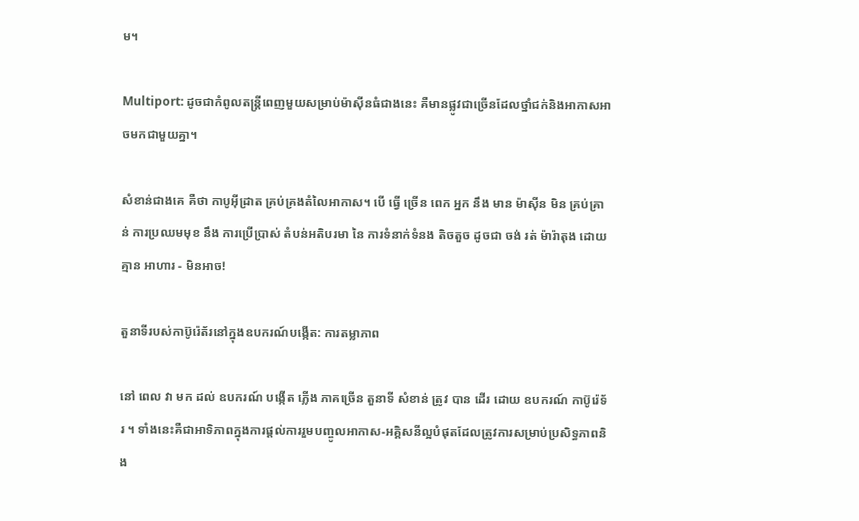ម។

Multiport: ដូចជាកំពូលតន្ត្រីពេញមួយសម្រាប់ម៉ាស៊ីនធំជាងនេះ គឺមានផ្លូវជាច្រើនដែលថ្នាំជក់និងអាកាសអាចមកជាមួយគ្នា។

សំខាន់ជាងគេ គឺថា កាបូអ៊ីដ្រាត គ្រប់គ្រងតំលៃអាកាស។ បើ ធ្វើ ច្រើន ពេក អ្នក នឹង មាន ម៉ាស៊ីន មិន គ្រប់គ្រាន់ ការប្រឈមមុខ នឹង ការប្រើប្រាស់ តំបន់អតិបរមា នៃ ការទំនាក់ទំនង តិចតួច ដូចជា ចង់ រត់ ម៉ារ៉ាតុង ដោយ គ្មាន អាហារ - មិនអាច!

តួនាទីរបស់កាប៊ូរ៉េត័រនៅក្នុងឧបករណ៍បង្កើត: ការតម្លាភាព

នៅ ពេល វា មក ដល់ ឧបករណ៍ បង្កើត ភ្លើង ភាគច្រើន តួនាទី សំខាន់ ត្រូវ បាន ដើរ ដោយ ឧបករណ៍ កាប៊ូរ៉េទ័រ ។ ទាំងនេះគឺជាអាទិភាពក្នុងការផ្តល់ការរួមបញ្ចូលអាកាស-អគ្គិសនីល្អបំផុតដែលត្រូវការសម្រាប់ប្រសិទ្ធភាពនិង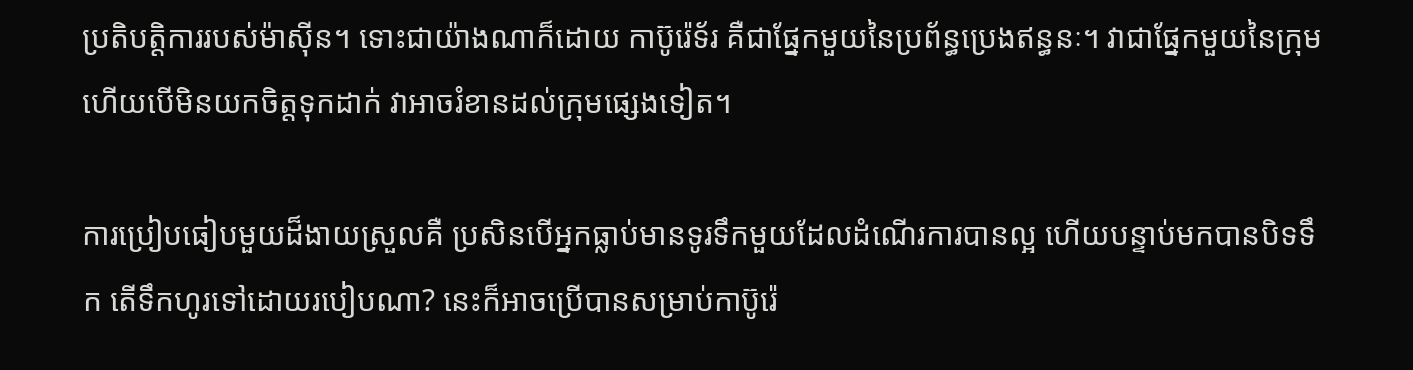ប្រតិបត្តិការរបស់ម៉ាស៊ីន។ ទោះជាយ៉ាងណាក៏ដោយ កាប៊ូរ៉េទ័រ គឺជាផ្នែកមួយនៃប្រព័ន្ធប្រេងឥន្ធនៈ។ វាជាផ្នែកមួយនៃក្រុម ហើយបើមិនយកចិត្តទុកដាក់ វាអាចរំខានដល់ក្រុមផ្សេងទៀត។

ការប្រៀបធៀបមួយដ៏ងាយស្រួលគឺ ប្រសិនបើអ្នកធ្លាប់មានទូរទឹកមួយដែលដំណើរការបានល្អ ហើយបន្ទាប់មកបានបិទទឹក តើទឹកហូរទៅដោយរបៀបណា? នេះក៏អាចប្រើបានសម្រាប់កាប៊ូរ៉េ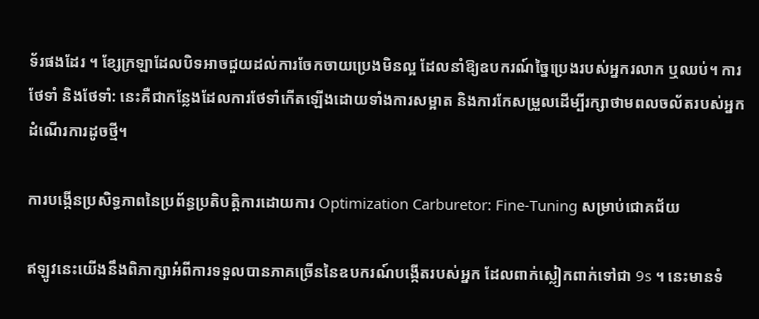ទ័រផងដែរ ។ ខ្សែក្រឡាដែលបិទអាចជួយដល់ការចែកចាយប្រេងមិនល្អ ដែលនាំឱ្យឧបករណ៍ច្នៃប្រេងរបស់អ្នករលាក ឬឈប់។ ការថែទាំ និងថែទាំ: នេះគឺជាកន្លែងដែលការថែទាំកើតឡើងដោយទាំងការសម្អាត និងការកែសម្រួលដើម្បីរក្សាថាមពលចល័តរបស់អ្នកដំណើរការដូចថ្មី។

ការបង្កើនប្រសិទ្ធភាពនៃប្រព័ន្ធប្រតិបត្តិការដោយការ Optimization Carburetor: Fine-Tuning សម្រាប់ជោគជ័យ

ឥឡូវនេះយើងនឹងពិភាក្សាអំពីការទទួលបានភាគច្រើននៃឧបករណ៍បង្កើតរបស់អ្នក ដែលពាក់ស្លៀកពាក់ទៅជា 9s ។ នេះមានទំ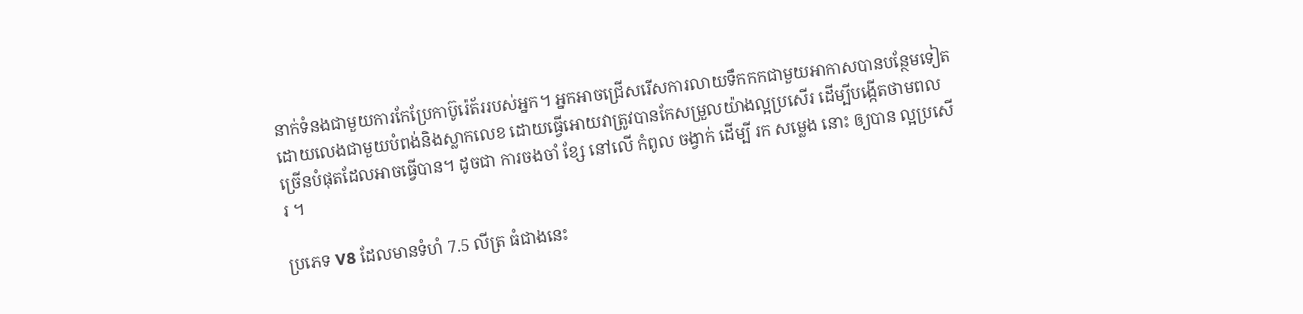នាក់ទំនងជាមួយការកែប្រែកាប៊ូរ៉េត័ររបស់អ្នក។ អ្នកអាចជ្រើសរើសការលាយទឹកកកជាមួយអាកាសបានបន្ថែមទៀត ដោយលេងជាមួយបំពង់និងស្លាកលេខ ដោយធ្វើអោយវាត្រូវបានកែសម្រួលយ៉ាងល្អប្រសើរ ដើម្បីបង្កើតថាមពលច្រើនបំផុតដែលអាចធ្វើបាន។ ដូចជា ការចងចាំ ខ្សែ នៅលើ កំពូល ចង្វាក់ ដើម្បី រក សម្លេង នោះ ឲ្យបាន ល្អប្រសើរ ។

ប្រភេទ V8 ដែលមានទំហំ 7.5 លីត្រ ធំជាងនេះ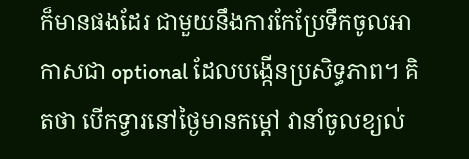ក៏មានផងដែរ ជាមួយនឹងការកែប្រែទឹកចូលអាកាសជា optional ដែលបង្កើនប្រសិទ្ធភាព។ គិតថា បើកទ្វារនៅថ្ងៃមានកម្តៅ វានាំចូលខ្យល់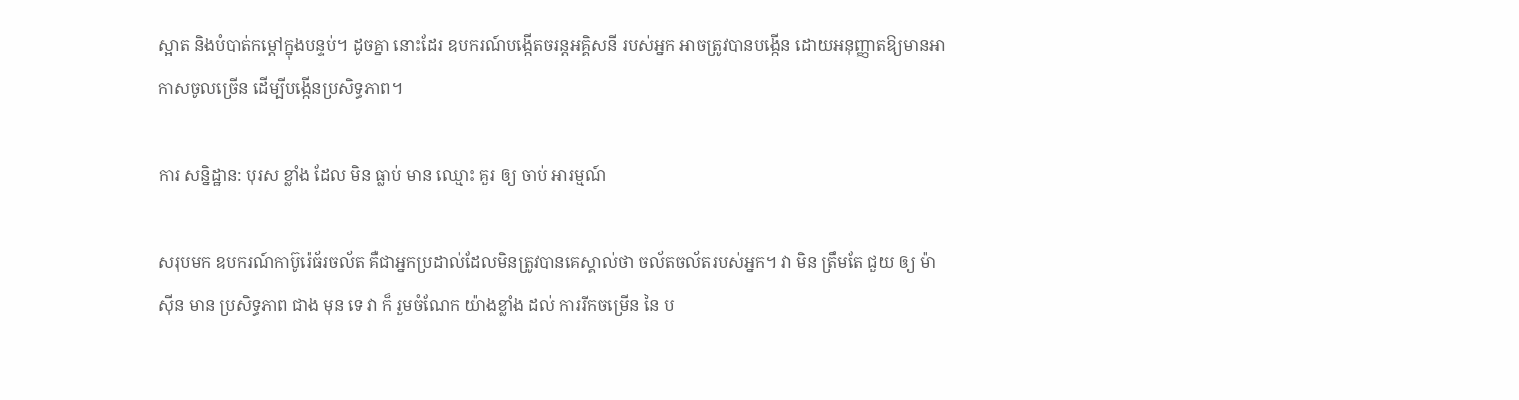ស្អាត និងបំបាត់កម្តៅក្នុងបន្ទប់។ ដូចគ្នា នោះដែរ ឧបករណ៍បង្កើតចរន្តអគ្គិសនី របស់អ្នក អាចត្រូវបានបង្កើន ដោយអនុញ្ញាតឱ្យមានអាកាសចូលច្រើន ដើម្បីបង្កើនប្រសិទ្ធភាព។

ការ សន្និដ្ឋាន: បុរស ខ្លាំង ដែល មិន ធ្លាប់ មាន ឈ្មោះ គួរ ឲ្យ ចាប់ អារម្មណ៍

សរុបមក ឧបករណ៍កាប៊ូរ៉េធ័រចល័ត គឺជាអ្នកប្រដាល់ដែលមិនត្រូវបានគេស្គាល់ថា ចល័តចល័តរបស់អ្នក។ វា មិន ត្រឹមតែ ជួយ ឲ្យ ម៉ាស៊ីន មាន ប្រសិទ្ធភាព ជាង មុន ទេ វា ក៏ រួមចំណែក យ៉ាងខ្លាំង ដល់ ការរីកចម្រើន នៃ ប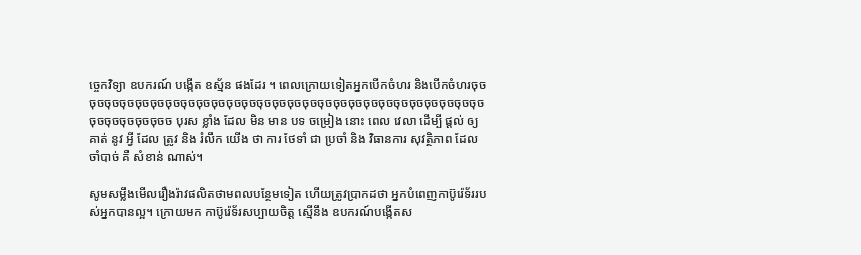ច្ចេកវិទ្យា ឧបករណ៍ បង្កើត ឧស្ម័ន ផងដែរ ។ ពេលក្រោយទៀតអ្នកបើកចំហរ និងបើកចំហរចុចចុចចុចចុចចុចចុចចុចចុចចុចចុចចុចចុចចុចចុចចុចចុចចុចចុចចុចចុចចុចចុចចុចចុចចុចចុចចុចចុចចុចចុចចុចចុចច បុរស ខ្លាំង ដែល មិន មាន បទ ចម្រៀង នោះ ពេល វេលា ដើម្បី ផ្តល់ ឲ្យ គាត់ នូវ អ្វី ដែល ត្រូវ និង រំលឹក យើង ថា ការ ថែទាំ ជា ប្រចាំ និង វិធានការ សុវត្ថិភាព ដែល ចាំបាច់ គឺ សំខាន់ ណាស់។

សូមសម្លឹងមើលរឿងរ៉ាវផលិតថាមពលបន្ថែមទៀត ហើយត្រូវប្រាកដថា អ្នកបំពេញកាប៊ូរ៉េទ័ររបស់អ្នកបានល្អ។ ក្រោយមក កាប៊ូរ៉េទ័រសប្បាយចិត្ត ស្មើនឹង ឧបករណ៍បង្កើតស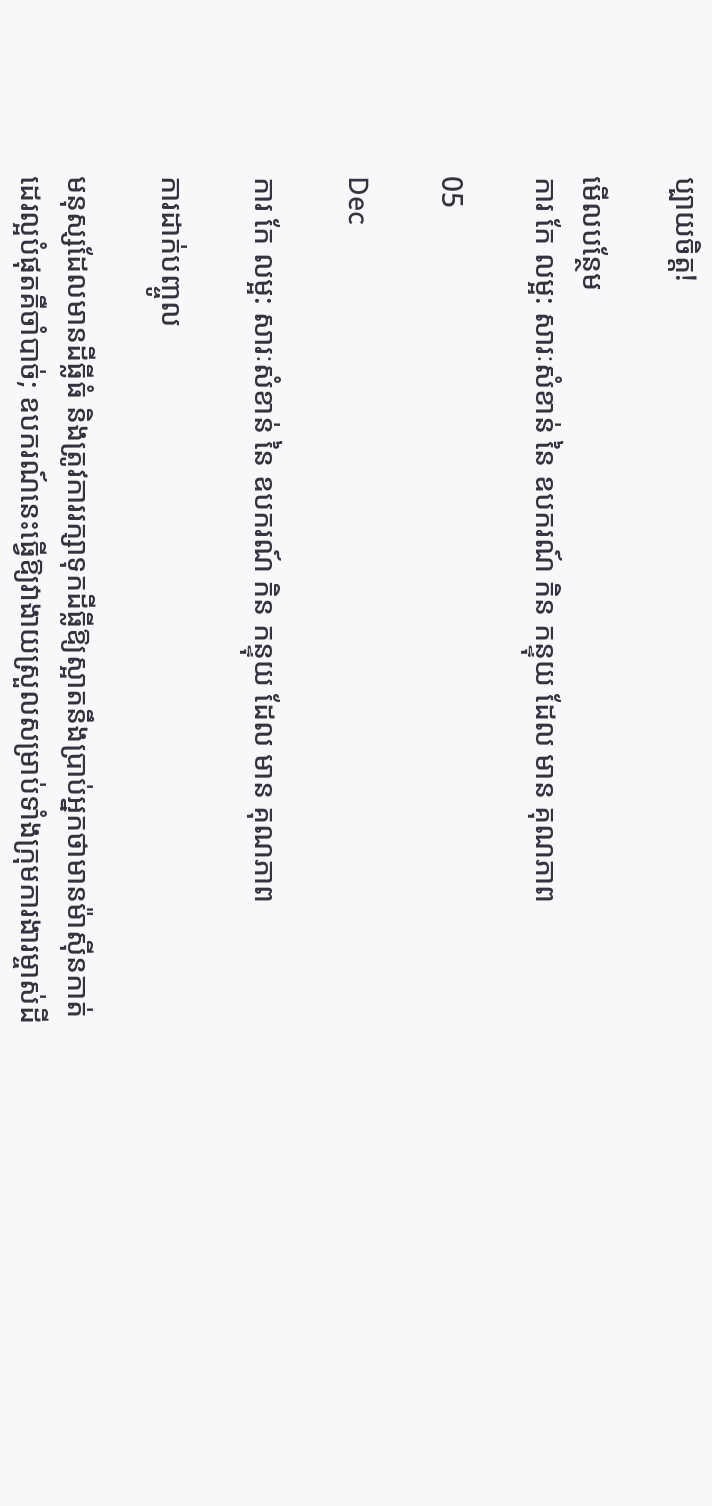ប្បាយចិត្ត!

មើលបន្ថែម
ការ កែ លម្អ: សារៈសំខាន់ នៃ ឧបករណ៍ កិន កន្ទុយ ដែល មាន គុណភាព

05

Dec

ការ កែ លម្អ: សារៈសំខាន់ នៃ ឧបករណ៍ កិន កន្ទុយ ដែល មាន គុណភាព

ការដាក់បញ្ចូល

មនុស្សដែលមានដីធ្លីធំ និងត្រូវការរក្សាទុកដីធ្លីឱ្យស្អាតនឹងប្រាប់អ្នកថាមានម៉ាស៊ីនកាត់ដេរល្អបំផុតគឺចាំបាច់; ឧបករណ៍នេះធ្វើឱ្យវាងាយស្រួលសម្រាប់ទាំងក្រុមការងារម្ចាស់ដី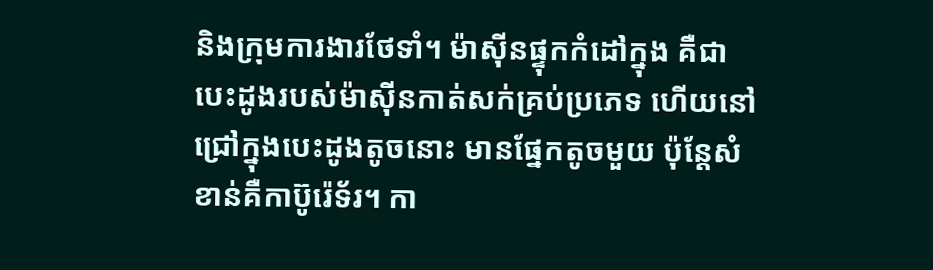និងក្រុមការងារថែទាំ។ ម៉ាស៊ីនផ្ទុកកំដៅក្នុង គឺជាបេះដូងរបស់ម៉ាស៊ីនកាត់សក់គ្រប់ប្រភេទ ហើយនៅជ្រៅក្នុងបេះដូងតូចនោះ មានផ្នែកតូចមួយ ប៉ុន្តែសំខាន់គឺកាប៊ូរ៉េទ័រ។ កា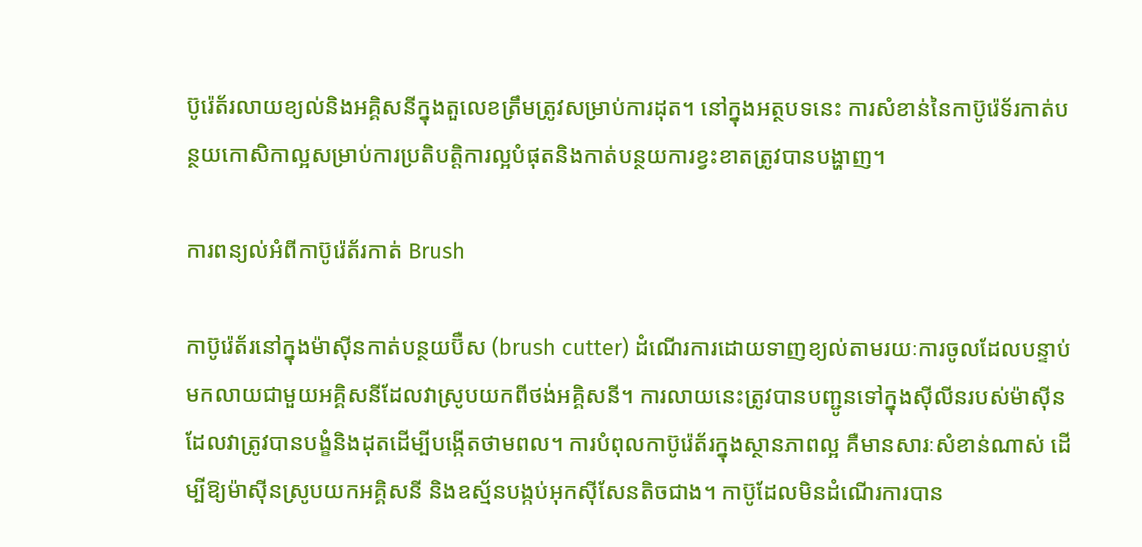ប៊ូរ៉េត័រលាយខ្យល់និងអគ្គិសនីក្នុងតួលេខត្រឹមត្រូវសម្រាប់ការដុត។ នៅក្នុងអត្ថបទនេះ ការសំខាន់នៃកាប៊ូរ៉េទ័រកាត់បន្ថយកោសិកាល្អសម្រាប់ការប្រតិបត្តិការល្អបំផុតនិងកាត់បន្ថយការខ្វះខាតត្រូវបានបង្ហាញ។

ការពន្យល់អំពីកាប៊ូរ៉េត័រកាត់ Brush

កាប៊ូរ៉េត័រនៅក្នុងម៉ាស៊ីនកាត់បន្ថយប៊ឺស (brush cutter) ដំណើរការដោយទាញខ្យល់តាមរយៈការចូលដែលបន្ទាប់មកលាយជាមួយអគ្គិសនីដែលវាស្រូបយកពីថង់អគ្គិសនី។ ការលាយនេះត្រូវបានបញ្ជូនទៅក្នុងស៊ីលីនរបស់ម៉ាស៊ីនដែលវាត្រូវបានបង្ខំនិងដុតដើម្បីបង្កើតថាមពល។ ការបំពុលកាប៊ូរ៉េត័រក្នុងស្ថានភាពល្អ គឺមានសារៈសំខាន់ណាស់ ដើម្បីឱ្យម៉ាស៊ីនស្រូបយកអគ្គិសនី និងឧស្ម័នបង្កប់អុកស៊ីសែនតិចជាង។ កាប៊ូដែលមិនដំណើរការបាន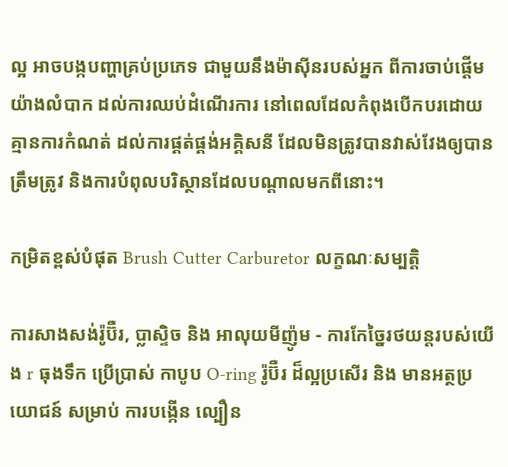ល្អ អាចបង្កបញ្ហាគ្រប់ប្រភេទ ជាមួយនឹងម៉ាស៊ីនរបស់អ្នក ពីការចាប់ផ្តើមយ៉ាងលំបាក ដល់ការឈប់ដំណើរការ នៅពេលដែលកំពុងបើកបរដោយគ្មានការកំណត់ ដល់ការផ្គត់ផ្គង់អគ្គិសនី ដែលមិនត្រូវបានវាស់វែងឲ្យបានត្រឹមត្រូវ និងការបំពុលបរិស្ថានដែលបណ្តាលមកពីនោះ។

កម្រិតខ្ពស់បំផុត Brush Cutter Carburetor លក្ខណៈសម្បត្តិ

ការសាងសង់រ៉ូប៊ឺរ, ប្លាស្ទិច និង អាលុយមីញ៉ូម - ការកែច្នៃរថយន្តរបស់យើង r ធុងទឹក ប្រើប្រាស់ កាបូប O-ring រ៉ូប៊ឺរ ដ៏ល្អប្រសើរ និង មានអត្ថប្រយោជន៍ សម្រាប់ ការបង្កើន ល្បឿន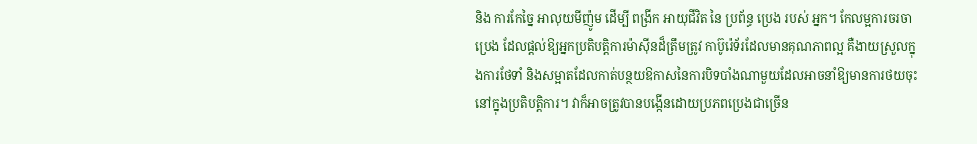និង ការកែច្នៃ អាលុយមីញ៉ូម ដើម្បី ពង្រីក អាយុជីវិត នៃ ប្រព័ន្ធ ប្រេង របស់ អ្នក។ កែលម្អការចរចាប្រេង ដែលផ្តល់ឱ្យអ្នកប្រតិបត្តិការម៉ាស៊ីនដ៏ត្រឹមត្រូវ កាប៊ូរ៉េទ័រដែលមានគុណភាពល្អ គឺងាយស្រួលក្នុងការថែទាំ និងសម្អាតដែលកាត់បន្ថយឱកាសនៃការបិទបាំងណាមួយដែលអាចនាំឱ្យមានការថយចុះនៅក្នុងប្រតិបត្តិការ។ វាក៏អាចត្រូវបានបង្កើនដោយប្រភពប្រេងជាច្រើន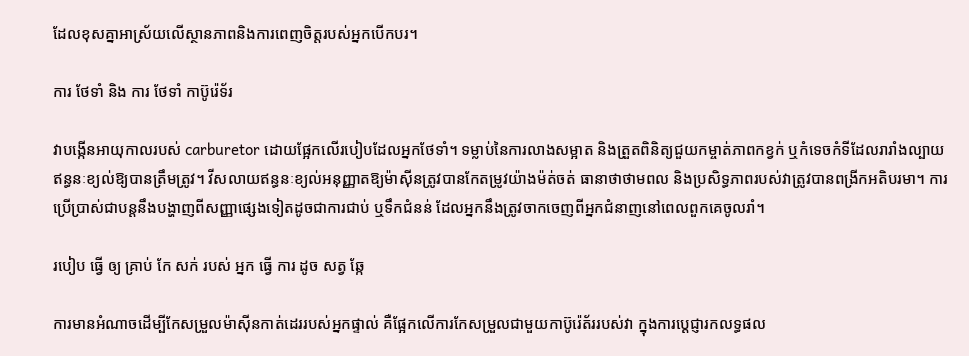ដែលខុសគ្នាអាស្រ័យលើស្ថានភាពនិងការពេញចិត្តរបស់អ្នកបើកបរ។

ការ ថែទាំ និង ការ ថែទាំ កាប៊ូរ៉េទ័រ

វាបង្កើនអាយុកាលរបស់ carburetor ដោយផ្អែកលើរបៀបដែលអ្នកថែទាំ។ ទម្លាប់នៃការលាងសម្អាត និងត្រួតពិនិត្យជួយកម្ចាត់ភាពកខ្វក់ ឬកំទេចកំទីដែលរារាំងល្បាយឥន្ធនៈខ្យល់ឱ្យបានត្រឹមត្រូវ។ វីសលាយឥន្ធនៈខ្យល់អនុញ្ញាតឱ្យម៉ាស៊ីនត្រូវបានកែតម្រូវយ៉ាងម៉ត់ចត់ ធានាថាថាមពល និងប្រសិទ្ធភាពរបស់វាត្រូវបានពង្រីកអតិបរមា។ ការប្រើប្រាស់ជាបន្តនឹងបង្ហាញពីសញ្ញាផ្សេងទៀតដូចជាការជាប់ ឬទឹកជំនន់ ដែលអ្នកនឹងត្រូវចាកចេញពីអ្នកជំនាញនៅពេលពួកគេចូលរាំ។

របៀប ធ្វើ ឲ្យ គ្រាប់ កែ សក់ របស់ អ្នក ធ្វើ ការ ដូច សត្វ ឆ្កែ

ការមានអំណាចដើម្បីកែសម្រួលម៉ាស៊ីនកាត់ដេររបស់អ្នកផ្ទាល់ គឺផ្អែកលើការកែសម្រួលជាមួយកាប៊ូរ៉េត័ររបស់វា ក្នុងការប្ដេជ្ញារកលទ្ធផល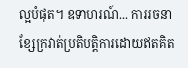ល្អបំផុត។ ឧទាហរណ៍... ការរចនា ខ្សែក្រវាត់ប្រតិបត្តិការដោយឥតគិត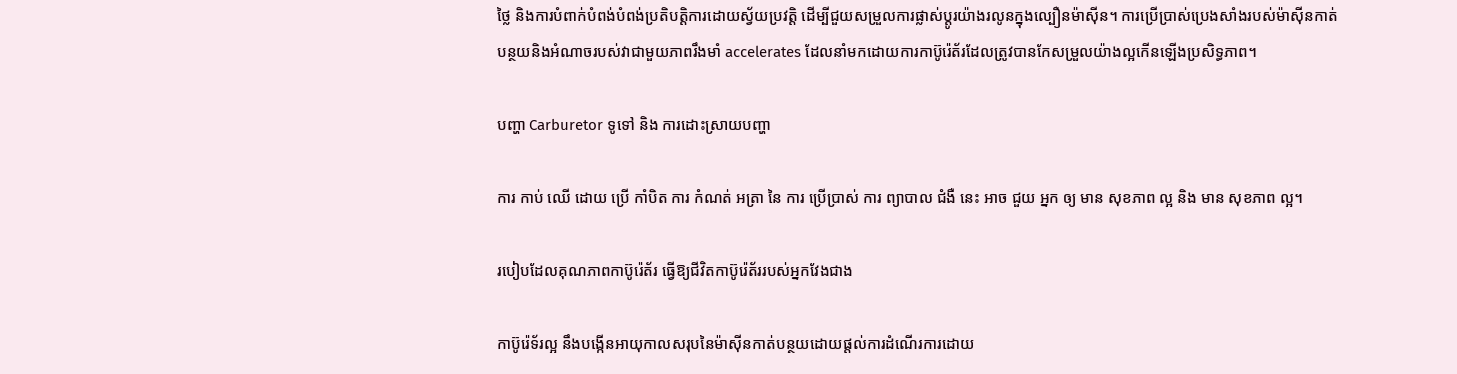ថ្លៃ និងការបំពាក់បំពង់បំពង់ប្រតិបត្តិការដោយស្វ័យប្រវត្តិ ដើម្បីជួយសម្រួលការផ្លាស់ប្តូរយ៉ាងរលូនក្នុងល្បឿនម៉ាស៊ីន។ ការប្រើប្រាស់ប្រេងសាំងរបស់ម៉ាស៊ីនកាត់បន្ថយនិងអំណាចរបស់វាជាមួយភាពរឹងមាំ accelerates ដែលនាំមកដោយការកាប៊ូរ៉េត័រដែលត្រូវបានកែសម្រួលយ៉ាងល្អកើនឡើងប្រសិទ្ធភាព។

បញ្ហា Carburetor ទូទៅ និង ការដោះស្រាយបញ្ហា

ការ កាប់ ឈើ ដោយ ប្រើ កាំបិត ការ កំណត់ អត្រា នៃ ការ ប្រើប្រាស់ ការ ព្យាបាល ជំងឺ នេះ អាច ជួយ អ្នក ឲ្យ មាន សុខភាព ល្អ និង មាន សុខភាព ល្អ។

របៀបដែលគុណភាពកាប៊ូរ៉េត័រ ធ្វើឱ្យជីវិតកាប៊ូរ៉េត័ររបស់អ្នកវែងជាង

កាប៊ូរ៉េទ័រល្អ នឹងបង្កើនអាយុកាលសរុបនៃម៉ាស៊ីនកាត់បន្ថយដោយផ្តល់ការដំណើរការដោយ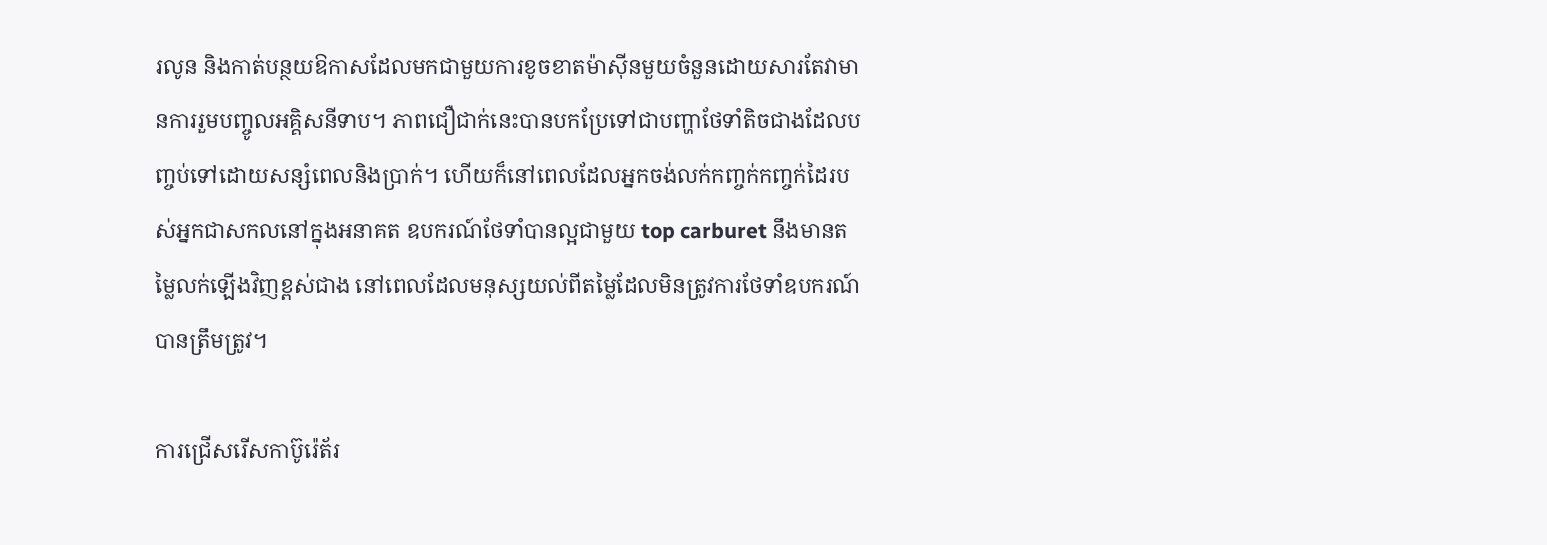រលូន និងកាត់បន្ថយឱកាសដែលមកជាមួយការខូចខាតម៉ាស៊ីនមួយចំនួនដោយសារតែវាមានការរួមបញ្ចូលអគ្គិសនីទាប។ ភាពជឿជាក់នេះបានបកប្រែទៅជាបញ្ហាថែទាំតិចជាងដែលបញ្ចប់ទៅដោយសន្សំពេលនិងប្រាក់។ ហើយក៏នៅពេលដែលអ្នកចង់លក់កញ្ចក់កញ្ចក់ដៃរបស់អ្នកជាសកលនៅក្នុងអនាគត ឧបករណ៍ថែទាំបានល្អជាមួយ top carburet នឹងមានតម្លៃលក់ឡើងវិញខ្ពស់ជាង នៅពេលដែលមនុស្សយល់ពីតម្លៃដែលមិនត្រូវការថែទាំឧបករណ៍បានត្រឹមត្រូវ។

ការជ្រើសរើសកាប៊ូរ៉េត័រ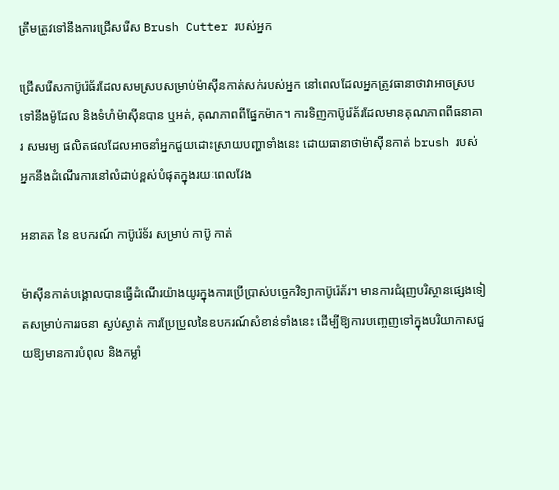ត្រឹមត្រូវទៅនឹងការជ្រើសរើស Brush Cutter របស់អ្នក

ជ្រើសរើសកាប៊ូរ៉េធ័រដែលសមស្របសម្រាប់ម៉ាស៊ីនកាត់សក់របស់អ្នក នៅពេលដែលអ្នកត្រូវធានាថាវាអាចស្របទៅនឹងម៉ូដែល និងទំហំម៉ាស៊ីនបាន ឬអត់, គុណភាពពីផ្នែកម៉ាក។ ការទិញកាប៊ូរ៉េត័រដែលមានគុណភាពពីធនាគារ សមរម្យ ផលិតផលដែលអាចនាំអ្នកជួយដោះស្រាយបញ្ហាទាំងនេះ ដោយធានាថាម៉ាស៊ីនកាត់ brush របស់អ្នកនឹងដំណើរការនៅលំដាប់ខ្ពស់បំផុតក្នុងរយៈពេលវែង

អនាគត នៃ ឧបករណ៍ កាប៊ូរ៉េទ័រ សម្រាប់ កាប៊ូ កាត់

ម៉ាស៊ីនកាត់បង្គោលបានធ្វើដំណើរយ៉ាងយូរក្នុងការប្រើប្រាស់បច្ចេកវិទ្យាកាប៊ូរ៉េត័រ។ មានការជំរុញបរិស្ថានផ្សេងទៀតសម្រាប់ការរចនា ស្ងប់ស្ងាត់ ការប្រែប្រួលនៃឧបករណ៍សំខាន់ទាំងនេះ ដើម្បីឱ្យការបញ្ចេញទៅក្នុងបរិយាកាសជួយឱ្យមានការបំពុល និងកម្លាំ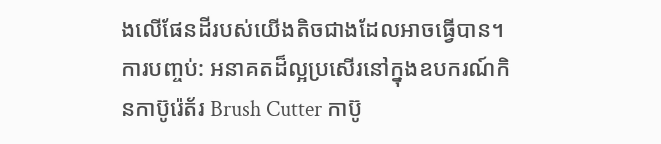ងលើផែនដីរបស់យើងតិចជាងដែលអាចធ្វើបាន។ ការបញ្ចប់: អនាគតដ៏ល្អប្រសើរនៅក្នុងឧបករណ៍កិនកាប៊ូរ៉េត័រ Brush Cutter កាប៊ូ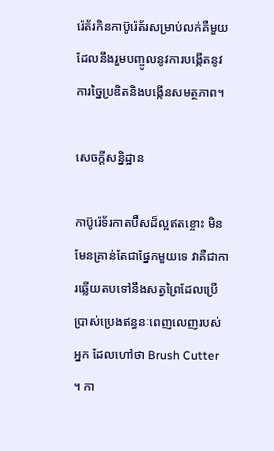រ៉េត័រកិនកាប៊ូរ៉េត័រសម្រាប់លក់គឺមួយដែលនឹងរួមបញ្ចូលនូវការបង្កើតនូវការច្នៃប្រឌិតនិងបង្កើនសមត្ថភាព។

សេចក្តីសន្និដ្ឋាន

កាប៊ូរ៉េទ័រកាតប៊ឺសដ៏ល្អឥតខ្ចោះ មិនមែនគ្រាន់តែជាផ្នែកមួយទេ វាគឺជាការឆ្លើយតបទៅនឹងសត្វព្រៃដែលប្រើប្រាស់ប្រេងឥន្ធនៈពេញលេញរបស់អ្នក ដែលហៅថា Brush Cutter ។ កា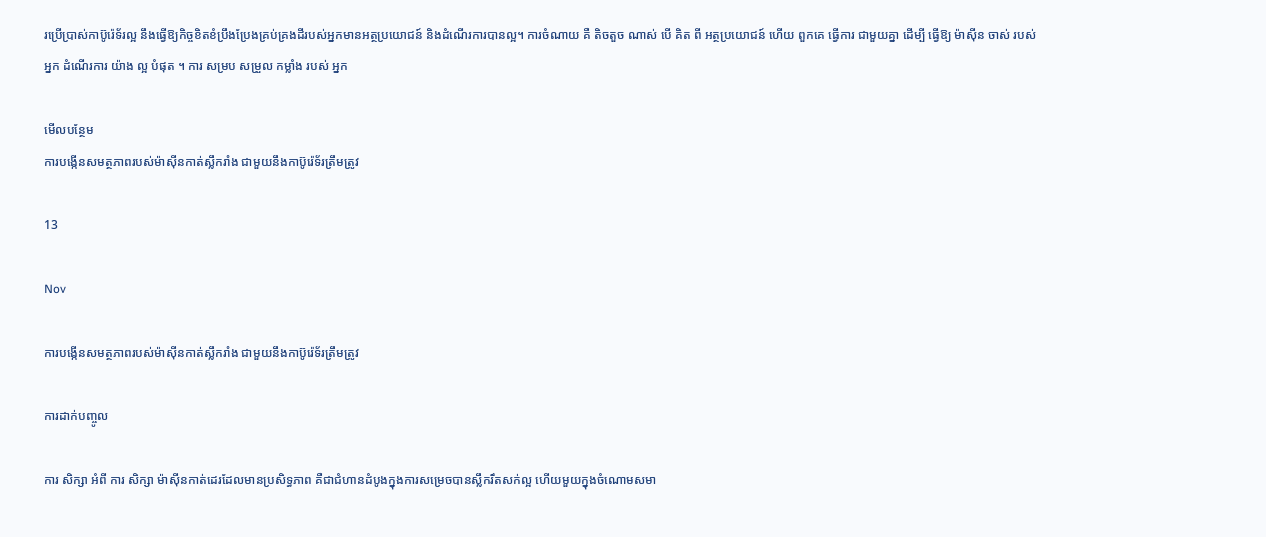រប្រើប្រាស់កាប៊ូរ៉េទ័រល្អ នឹងធ្វើឱ្យកិច្ចខិតខំប្រឹងប្រែងគ្រប់គ្រងដីរបស់អ្នកមានអត្ថប្រយោជន៍ និងដំណើរការបានល្អ។ ការចំណាយ គឺ តិចតួច ណាស់ បើ គិត ពី អត្ថប្រយោជន៍ ហើយ ពួកគេ ធ្វើការ ជាមួយគ្នា ដើម្បី ធ្វើឱ្យ ម៉ាស៊ីន ចាស់ របស់ អ្នក ដំណើរការ យ៉ាង ល្អ បំផុត ។ ការ សម្រប សម្រួល កម្លាំង របស់ អ្នក

មើលបន្ថែម
ការបង្កើនសមត្ថភាពរបស់ម៉ាស៊ីនកាត់ស្លឹករាំង ជាមួយនឹងកាប៊ូរ៉េទ័រត្រឹមត្រូវ

13

Nov

ការបង្កើនសមត្ថភាពរបស់ម៉ាស៊ីនកាត់ស្លឹករាំង ជាមួយនឹងកាប៊ូរ៉េទ័រត្រឹមត្រូវ

ការដាក់បញ្ចូល

ការ សិក្សា អំពី ការ សិក្សា ម៉ាស៊ីនកាត់ដេរដែលមានប្រសិទ្ធភាព គឺជាជំហានដំបូងក្នុងការសម្រេចបានស្លឹករឹតសក់ល្អ ហើយមួយក្នុងចំណោមសមា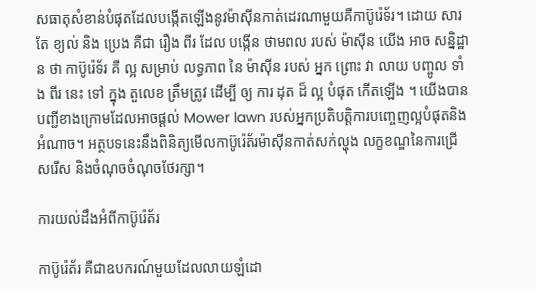សធាតុសំខាន់បំផុតដែលបង្កើតឡើងនូវម៉ាស៊ីនកាត់ដេរណាមួយគឺកាប៊ូរ៉េទ័រ។ ដោយ សារ តែ ខ្យល់ និង ប្រេង គឺជា រឿង ពីរ ដែល បង្កើន ថាមពល របស់ ម៉ាស៊ីន យើង អាច សន្និដ្ឋាន ថា កាប៊ូរ៉េទ័រ គឺ ល្អ សម្រាប់ លទ្ធភាព នៃ ម៉ាស៊ីន របស់ អ្នក ព្រោះ វា លាយ បញ្ចូល ទាំង ពីរ នេះ ទៅ ក្នុង តួលេខ ត្រឹមត្រូវ ដើម្បី ឲ្យ ការ ដុត ដ៏ ល្អ បំផុត កើតឡើង ។ យើងបានបញ្ជីខាងក្រោមដែលអាចផ្តល់ Mower lawn របស់អ្នកប្រតិបត្តិការបញ្ចេញល្អបំផុតនិងអំណាច។ អត្ថបទនេះនឹងពិនិត្យមើលកាប៊ូរ៉េត័រម៉ាស៊ីនកាត់សក់ល្ហុង លក្ខខណ្ឌនៃការជ្រើសរើស និងចំណុចចំណុចថែរក្សា។

ការយល់ដឹងអំពីកាប៊ូរ៉េត័រ

កាប៊ូរ៉េត័រ គឺជាឧបករណ៍មួយដែលលាយឡំដោ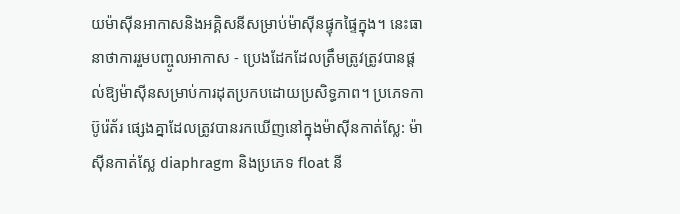យម៉ាស៊ីនអាកាសនិងអគ្គិសនីសម្រាប់ម៉ាស៊ីនផ្ទុកផ្ទៃក្នុង។ នេះធានាថាការរួមបញ្ចូលអាកាស - ប្រេងដែកដែលត្រឹមត្រូវត្រូវបានផ្តល់ឱ្យម៉ាស៊ីនសម្រាប់ការដុតប្រកបដោយប្រសិទ្ធភាព។ ប្រភេទកាប៊ូរ៉េត័រ ផ្សេងគ្នាដែលត្រូវបានរកឃើញនៅក្នុងម៉ាស៊ីនកាត់ស្លែ: ម៉ាស៊ីនកាត់ស្លែ diaphragm និងប្រភេទ float នី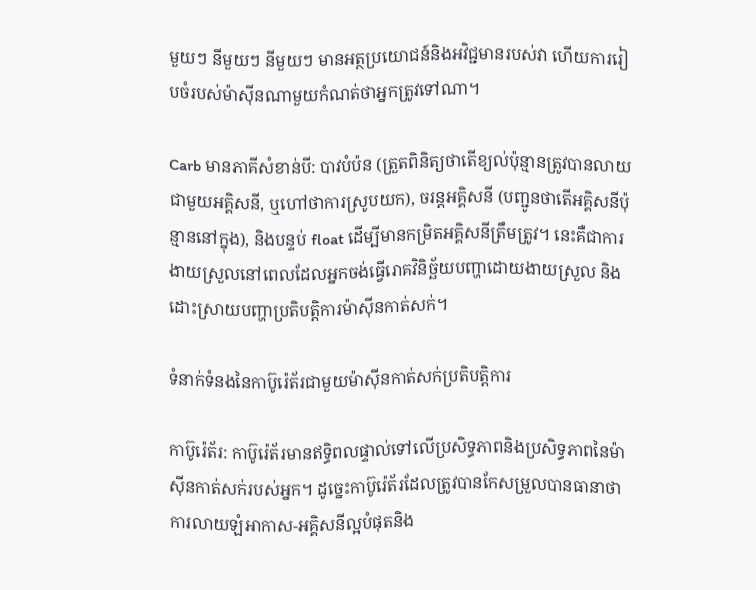មួយៗ នីមួយៗ នីមួយៗ មានអត្ថប្រយោជន៍និងអវិជ្ជមានរបស់វា ហើយការរៀបចំរបស់ម៉ាស៊ីនណាមួយកំណត់ថាអ្នកត្រូវទៅណា។

Carb មានភាគីសំខាន់បី: បាវបំប៉ន (ត្រួតពិនិត្យថាតើខ្យល់ប៉ុន្មានត្រូវបានលាយជាមួយអគ្គិសនី, ឬហៅថាការស្រូបយក), ចរន្តអគ្គិសនី (បញ្ជូនថាតើអគ្គិសនីប៉ុន្មាននៅក្នុង), និងបន្ទប់ float ដើម្បីមានកម្រិតអគ្គិសនីត្រឹមត្រូវ។ នេះគឺជាការងាយស្រួលនៅពេលដែលអ្នកចង់ធ្វើរោគវិនិច្ឆ័យបញ្ហាដោយងាយស្រួល និងដោះស្រាយបញ្ហាប្រតិបត្តិការម៉ាស៊ីនកាត់សក់។

ទំនាក់ទំនងនៃកាប៊ូរ៉េត័រជាមួយម៉ាស៊ីនកាត់សក់ប្រតិបត្តិការ

កាប៊ូរ៉េត័រ: កាប៊ូរ៉េត័រមានឥទ្ធិពលផ្ទាល់ទៅលើប្រសិទ្ធភាពនិងប្រសិទ្ធភាពនៃម៉ាស៊ីនកាត់សក់របស់អ្នក។ ដូច្នេះកាប៊ូរ៉េត័រដែលត្រូវបានកែសម្រួលបានធានាថាការលាយឡំអាកាស-អគ្គិសនីល្អបំផុតនិង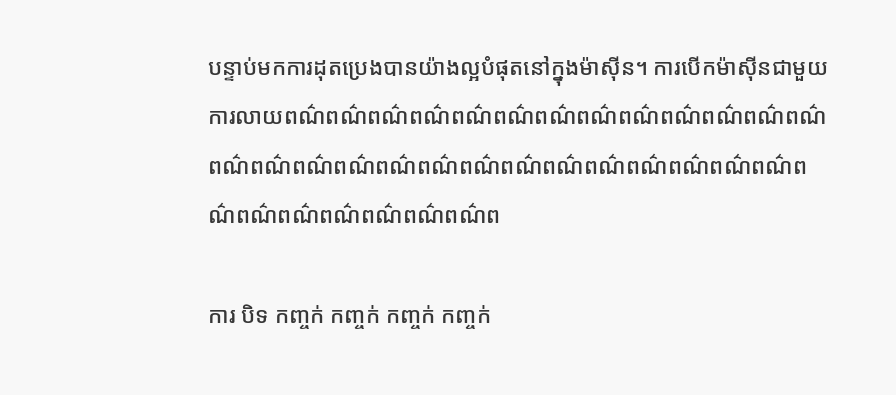បន្ទាប់មកការដុតប្រេងបានយ៉ាងល្អបំផុតនៅក្នុងម៉ាស៊ីន។ ការបើកម៉ាស៊ីនជាមួយការលាយពណ៌ពណ៌ពណ៌ពណ៌ពណ៌ពណ៌ពណ៌ពណ៌ពណ៌ពណ៌ពណ៌ពណ៌ពណ៌ពណ៌ពណ៌ពណ៌ពណ៌ពណ៌ពណ៌ពណ៌ពណ៌ពណ៌ពណ៌ពណ៌ពណ៌ពណ៌ពណ៌ពណ៌ពណ៌ពណ៌ពណ៌ពណ៌ពណ៌ពណ៌ព

ការ បិទ កញ្ចក់ កញ្ចក់ កញ្ចក់ កញ្ចក់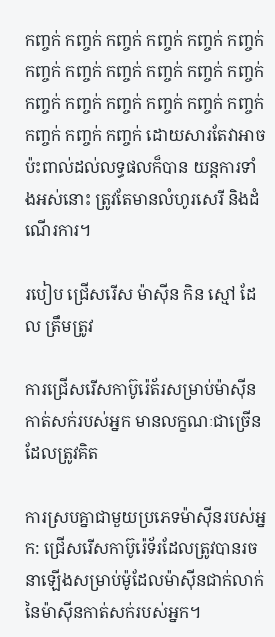កញ្ចក់ កញ្ចក់ កញ្ចក់ កញ្ចក់ កញ្ចក់ កញ្ចក់ កញ្ចក់ កញ្ចក់ កញ្ចក់ កញ្ចក់ កញ្ចក់ កញ្ចក់ កញ្ចក់ កញ្ចក់ កញ្ចក់ កញ្ចក់ កញ្ចក់ កញ្ចក់ កញ្ចក់ កញ្ចក់ កញ្ចក់ ដោយសារតែវាអាចប៉ះពាល់ដល់លទ្ធផលក៏បាន យន្តការទាំងអស់នោះ ត្រូវតែមានលំហូរសេរី និងដំណើរការ។

របៀប ជ្រើសរើស ម៉ាស៊ីន កិន ស្មៅ ដែល ត្រឹមត្រូវ

ការជ្រើសរើសកាប៊ូរ៉េត័រសម្រាប់ម៉ាស៊ីនកាត់សក់របស់អ្នក មានលក្ខណៈជាច្រើនដែលត្រូវគិត

ការស្របគ្នាជាមួយប្រភេទម៉ាស៊ីនរបស់អ្នក: ជ្រើសរើសកាប៊ូរ៉េទ័រដែលត្រូវបានរចនាឡើងសម្រាប់ម៉ូដែលម៉ាស៊ីនជាក់លាក់នៃម៉ាស៊ីនកាត់សក់របស់អ្នក។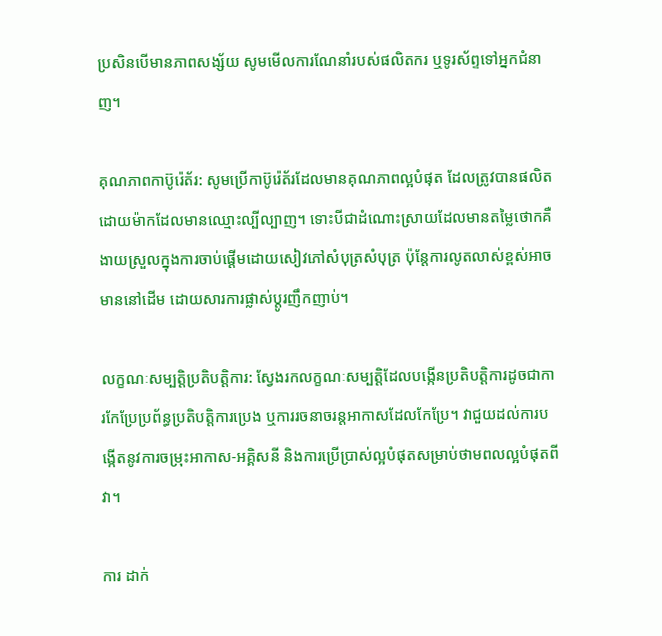ប្រសិនបើមានភាពសង្ស័យ សូមមើលការណែនាំរបស់ផលិតករ ឬទូរស័ព្ទទៅអ្នកជំនាញ។

គុណភាពកាប៊ូរ៉េត័រ: សូមប្រើកាប៊ូរ៉េត័រដែលមានគុណភាពល្អបំផុត ដែលត្រូវបានផលិតដោយម៉ាកដែលមានឈ្មោះល្បីល្បាញ។ ទោះបីជាដំណោះស្រាយដែលមានតម្លៃថោកគឺងាយស្រួលក្នុងការចាប់ផ្តើមដោយសៀវភៅសំបុត្រសំបុត្រ ប៉ុន្តែការលូតលាស់ខ្ពស់អាចមាននៅដើម ដោយសារការផ្លាស់ប្តូរញឹកញាប់។

លក្ខណៈសម្បត្តិប្រតិបត្តិការ: ស្វែងរកលក្ខណៈសម្បត្តិដែលបង្កើនប្រតិបត្តិការដូចជាការកែប្រែប្រព័ន្ធប្រតិបត្តិការប្រេង ឬការរចនាចរន្តអាកាសដែលកែប្រែ។ វាជួយដល់ការបង្កើតនូវការចម្រុះអាកាស-អគ្គិសនី និងការប្រើប្រាស់ល្អបំផុតសម្រាប់ថាមពលល្អបំផុតពីវា។

ការ ដាក់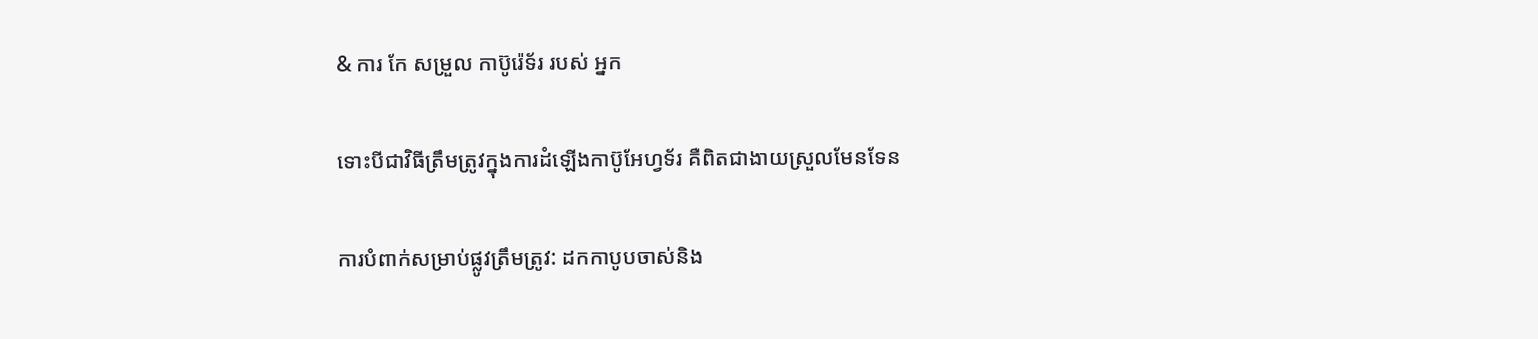& ការ កែ សម្រួល កាប៊ូរ៉េទ័រ របស់ អ្នក

ទោះបីជាវិធីត្រឹមត្រូវក្នុងការដំឡើងកាប៊ូអែហ្វទ័រ គឺពិតជាងាយស្រួលមែនទែន

ការបំពាក់សម្រាប់ផ្លូវត្រឹមត្រូវ: ដកកាបូបចាស់និង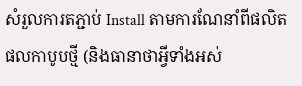សំរួលការតភ្ជាប់ Install តាមការណែនាំពីផលិតផលកាបូបថ្មី (និងធានាថាអ្វីទាំងអស់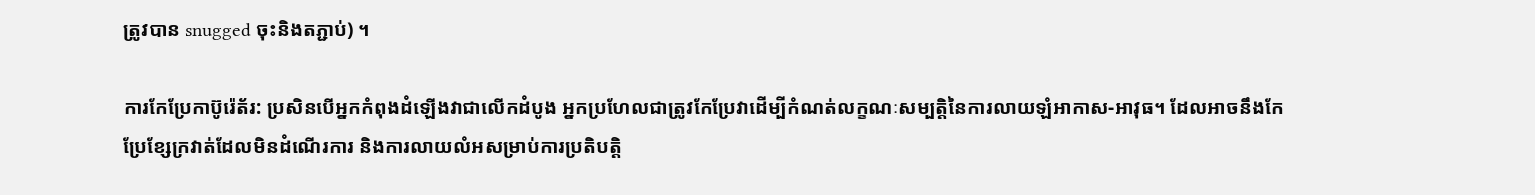ត្រូវបាន snugged ចុះនិងតភ្ជាប់) ។

ការកែប្រែកាប៊ូរ៉េត័រ: ប្រសិនបើអ្នកកំពុងដំឡើងវាជាលើកដំបូង អ្នកប្រហែលជាត្រូវកែប្រែវាដើម្បីកំណត់លក្ខណៈសម្បត្តិនៃការលាយឡំអាកាស-អាវុធ។ ដែលអាចនឹងកែប្រែខ្សែក្រវាត់ដែលមិនដំណើរការ និងការលាយលំអសម្រាប់ការប្រតិបត្តិ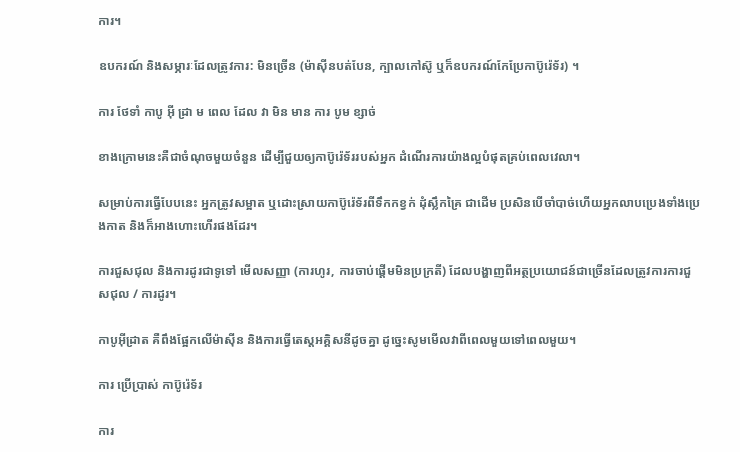ការ។

ឧបករណ៍ និងសម្ភារៈដែលត្រូវការ: មិនច្រើន (ម៉ាស៊ីនបត់បែន, ក្បាលកៅស៊ូ ឬក៏ឧបករណ៍កែប្រែកាប៊ូរ៉េទ័រ) ។

ការ ថែទាំ កាបូ អ៊ី ដ្រា ម ពេល ដែល វា មិន មាន ការ បូម ខ្សាច់

ខាងក្រោមនេះគឺជាចំណុចមួយចំនួន ដើម្បីជួយឲ្យកាប៊ូរ៉េទ័ររបស់អ្នក ដំណើរការយ៉ាងល្អបំផុតគ្រប់ពេលវេលា។

សម្រាប់ការធ្វើបែបនេះ អ្នកត្រូវសម្អាត ឬដោះស្រាយកាប៊ូរ៉េទ័រពីទឹកកខ្វក់ ដុំស្លឹកគ្រៃ ជាដើម ប្រសិនបើចាំបាច់ហើយអ្នកលាបប្រេងទាំងប្រេងកាត និងក៏អាងហោះហើរផងដែរ។

ការជួសជុល និងការដូរជាទូទៅ មើលសញ្ញា (ការហូរ, ការចាប់ផ្តើមមិនប្រក្រតី) ដែលបង្ហាញពីអត្ថប្រយោជន៍ជាច្រើនដែលត្រូវការការជួសជុល / ការដូរ។

កាបូអ៊ីដ្រាត គឺពឹងផ្អែកលើម៉ាស៊ីន និងការធ្វើតេស្តអគ្គិសនីដូចគ្នា ដូច្នេះសូមមើលវាពីពេលមួយទៅពេលមួយ។

ការ ប្រើប្រាស់ កាប៊ូរ៉េទ័រ

ការ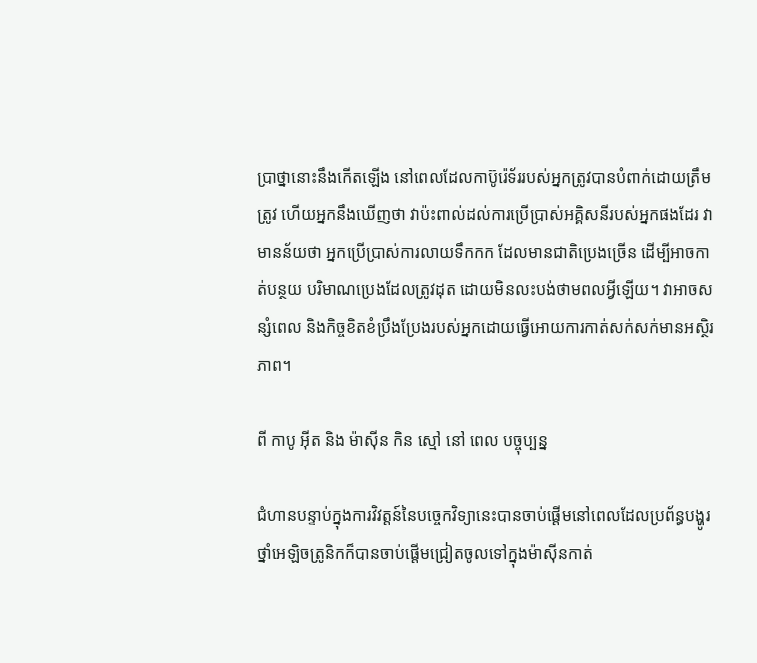ប្រាថ្នានោះនឹងកើតឡើង នៅពេលដែលកាប៊ូរ៉េទ័ររបស់អ្នកត្រូវបានបំពាក់ដោយត្រឹមត្រូវ ហើយអ្នកនឹងឃើញថា វាប៉ះពាល់ដល់ការប្រើប្រាស់អគ្គិសនីរបស់អ្នកផងដែរ វាមានន័យថា អ្នកប្រើប្រាស់ការលាយទឹកកក ដែលមានជាតិប្រេងច្រើន ដើម្បីអាចកាត់បន្ថយ បរិមាណប្រេងដែលត្រូវដុត ដោយមិនលះបង់ថាមពលអ្វីឡើយ។ វាអាចសន្សំពេល និងកិច្ចខិតខំប្រឹងប្រែងរបស់អ្នកដោយធ្វើអោយការកាត់សក់សក់មានអស្ថិរភាព។

ពី កាបូ អ៊ីត និង ម៉ាស៊ីន កិន ស្មៅ នៅ ពេល បច្ចុប្បន្ន

ជំហានបន្ទាប់ក្នុងការវិវត្តន៍នៃបច្ចេកវិទ្យានេះបានចាប់ផ្តើមនៅពេលដែលប្រព័ន្ធបង្ហូរថ្នាំអេឡិចត្រូនិកក៏បានចាប់ផ្តើមជ្រៀតចូលទៅក្នុងម៉ាស៊ីនកាត់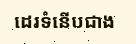ដេរទំនើបជាង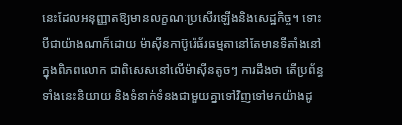នេះដែលអនុញ្ញាតឱ្យមានលក្ខណៈប្រសើរឡើងនិងសេដ្ឋកិច្ច។ ទោះបីជាយ៉ាងណាក៏ដោយ ម៉ាស៊ីនកាប៊ូរ៉េធ័រធម្មតានៅតែមានទីតាំងនៅក្នុងពិភពលោក ជាពិសេសនៅលើម៉ាស៊ីនតូចៗ ការដឹងថា តើប្រព័ន្ធទាំងនេះនិយាយ និងទំនាក់ទំនងជាមួយគ្នាទៅវិញទៅមកយ៉ាងដូ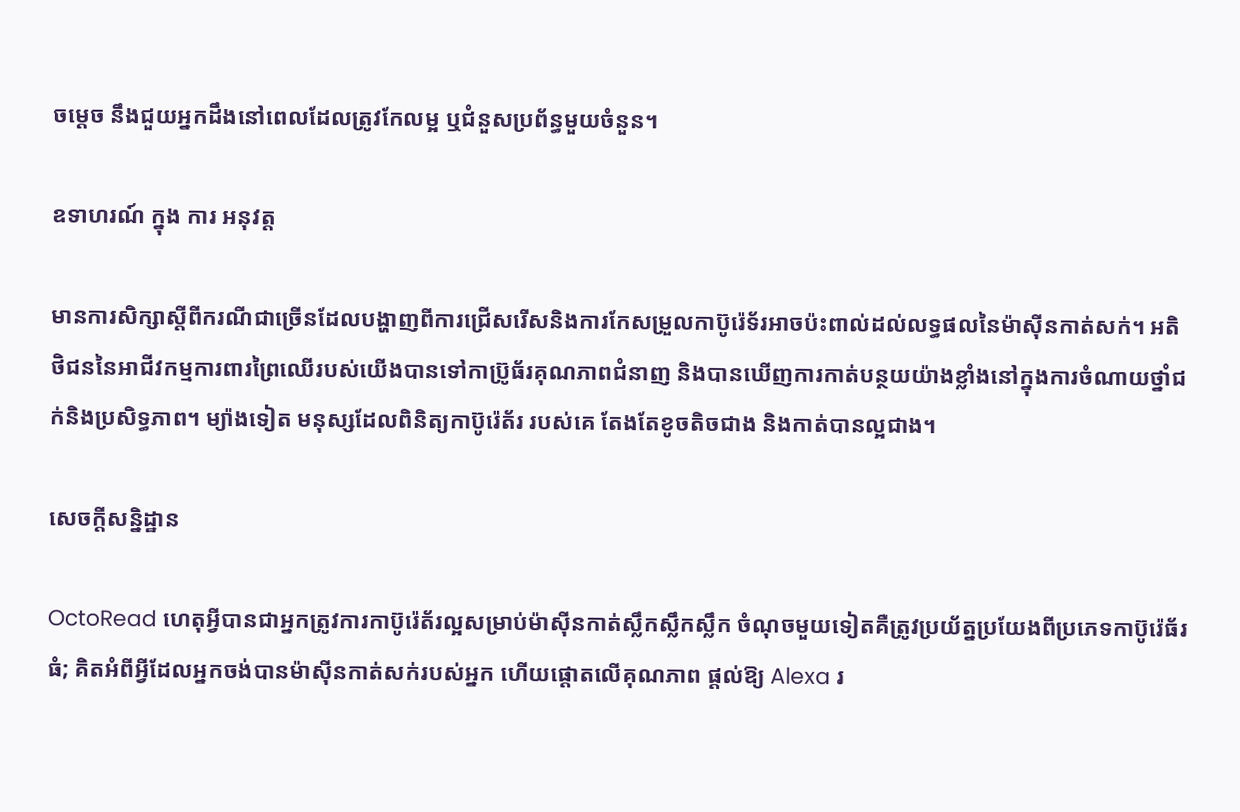ចម្តេច នឹងជួយអ្នកដឹងនៅពេលដែលត្រូវកែលម្អ ឬជំនួសប្រព័ន្ធមួយចំនួន។

ឧទាហរណ៍ ក្នុង ការ អនុវត្ត

មានការសិក្សាស្តីពីករណីជាច្រើនដែលបង្ហាញពីការជ្រើសរើសនិងការកែសម្រួលកាប៊ូរ៉េទ័រអាចប៉ះពាល់ដល់លទ្ធផលនៃម៉ាស៊ីនកាត់សក់។ អតិថិជននៃអាជីវកម្មការពារព្រៃឈើរបស់យើងបានទៅកាប្រ៊ូធ័រគុណភាពជំនាញ និងបានឃើញការកាត់បន្ថយយ៉ាងខ្លាំងនៅក្នុងការចំណាយថ្នាំជក់និងប្រសិទ្ធភាព។ ម្យ៉ាងទៀត មនុស្សដែលពិនិត្យកាប៊ូរ៉េត័រ របស់គេ តែងតែខូចតិចជាង និងកាត់បានល្អជាង។

សេចក្តីសន្និដ្ឋាន

OctoRead ហេតុអ្វីបានជាអ្នកត្រូវការកាប៊ូរ៉េត័រល្អសម្រាប់ម៉ាស៊ីនកាត់ស្លឹកស្លឹកស្លឹក ចំណុចមួយទៀតគឺត្រូវប្រយ័ត្នប្រយែងពីប្រភេទកាប៊ូរ៉េធ័រធំ; គិតអំពីអ្វីដែលអ្នកចង់បានម៉ាស៊ីនកាត់សក់របស់អ្នក ហើយផ្តោតលើគុណភាព ផ្តល់ឱ្យ Alexa រ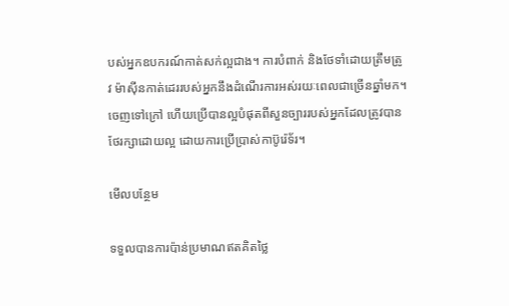បស់អ្នកឧបករណ៍កាត់សក់ល្អជាង។ ការបំពាក់ និងថែទាំដោយត្រឹមត្រូវ ម៉ាស៊ីនកាត់ដេររបស់អ្នកនឹងដំណើរការអស់រយៈពេលជាច្រើនឆ្នាំមក។ ចេញទៅក្រៅ ហើយប្រើបានល្អបំផុតពីសួនច្បាររបស់អ្នកដែលត្រូវបានថែរក្សាដោយល្អ ដោយការប្រើប្រាស់កាប៊ូរ៉េទ័រ។

មើលបន្ថែម

ទទួលបានការប៉ាន់ប្រមាណឥតគិតថ្លៃ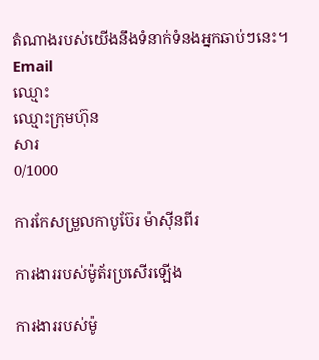តំណាងរបស់យើងនឹងទំនាក់ទំនងអ្នកឆាប់ៗនេះ។
Email
ឈ្មោះ
ឈ្មោះក្រុមហ៊ុន
សារ
0/1000

ការកែសម្រួលកាបូប៊ែរ ម៉ាស៊ីនពីរ

ការងាររបស់ម៉ូត័រប្រសើរឡើង

ការងាររបស់ម៉ូ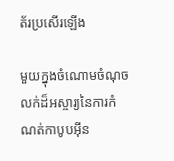ត័រប្រសើរឡើង

មួយក្នុងចំណោមចំណុចលក់ដ៏អស្ចារ្យនៃការកំណត់កាបូបអ៊ីន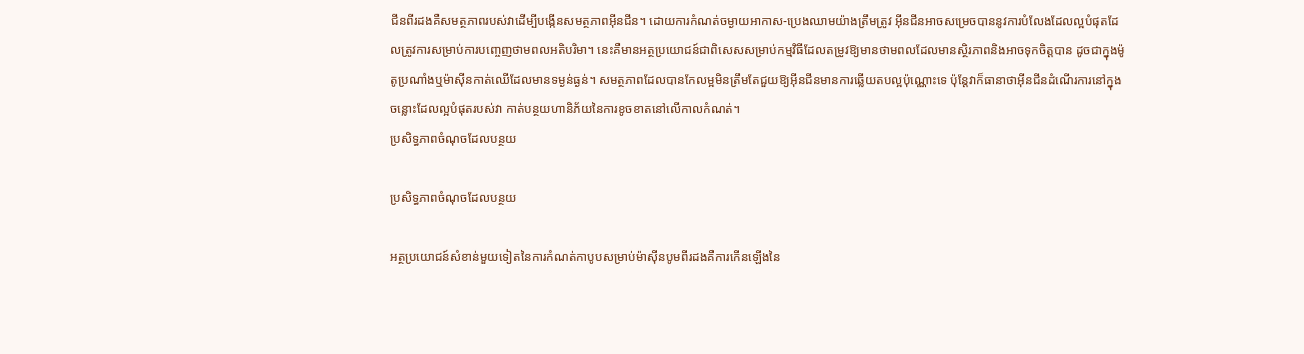ជីនពីរដងគឺសមត្ថភាពរបស់វាដើម្បីបង្កើនសមត្ថភាពអ៊ីនជីន។ ដោយការកំណត់ចម្ងាយអាកាស-ប្រេងឈាមយ៉ាងត្រឹមត្រូវ អ៊ីនជីនអាចសម្រេចបាននូវការបំលែងដែលល្អបំផុតដែលត្រូវការសម្រាប់ការបញ្ចេញថាមពលអតិបរិមា។ នេះគឺមានអត្ថប្រយោជន៍ជាពិសេសសម្រាប់កម្មវិធីដែលតម្រូវឱ្យមានថាមពលដែលមានស្ថិរភាពនិងអាចទុកចិត្តបាន ដូចជាក្នុងម៉ូតូប្រណាំងឬម៉ាស៊ីនកាត់ឈើដែលមានទម្ងន់ធ្ងន់។ សមត្ថភាពដែលបានកែលម្អមិនត្រឹមតែជួយឱ្យអ៊ីនជីនមានការឆ្លើយតបល្អប៉ុណ្ណោះទេ ប៉ុន្តែវាក៏ធានាថាអ៊ីនជីនដំណើរការនៅក្នុងចន្លោះដែលល្អបំផុតរបស់វា កាត់បន្ថយហានិភ័យនៃការខូចខាតនៅលើកាលកំណត់។
ប្រសិទ្ធភាពចំណុចដែលបន្ថយ

ប្រសិទ្ធភាពចំណុចដែលបន្ថយ

អត្ថប្រយោជន៍សំខាន់មួយទៀតនៃការកំណត់កាបូបសម្រាប់ម៉ាស៊ីនបូមពីរដងគឺការកើនឡើងនៃ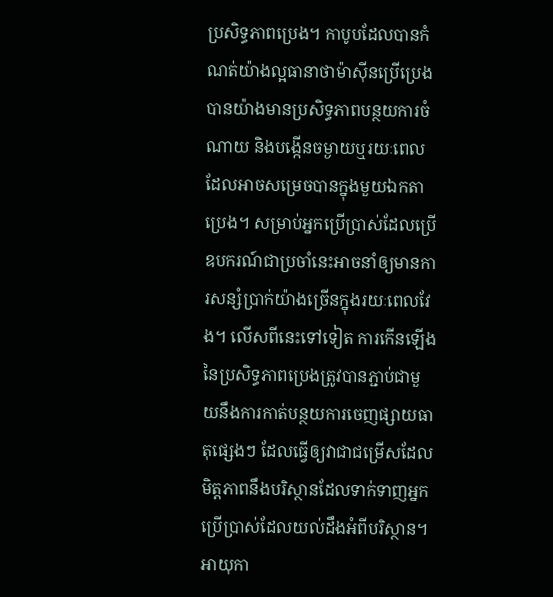ប្រសិទ្ធភាពប្រេង។ កាបូបដែលបានកំណត់យ៉ាងល្អធានាថាម៉ាស៊ីនប្រើប្រេងបានយ៉ាងមានប្រសិទ្ធភាពបន្ថយការចំណាយ និងបង្កើនចម្ងាយឬរយៈពេលដែលអាចសម្រេចបានក្នុងមួយឯកតាប្រេង។ សម្រាប់អ្នកប្រើប្រាស់ដែលប្រើឧបករណ៍ជាប្រចាំនេះអាចនាំឲ្យមានការសន្សំប្រាក់យ៉ាងច្រើនក្នុងរយៈពេលវែង។ លើសពីនេះទៅទៀត ការកើនឡើងនៃប្រសិទ្ធភាពប្រេងត្រូវបានភ្ជាប់ជាមួយនឹងការកាត់បន្ថយការចេញផ្សាយធាតុផ្សេងៗ ដែលធ្វើឲ្យវាជាជម្រើសដែលមិត្តភាពនឹងបរិស្ថានដែលទាក់ទាញអ្នកប្រើប្រាស់ដែលយល់ដឹងអំពីបរិស្ថាន។
អាយុកា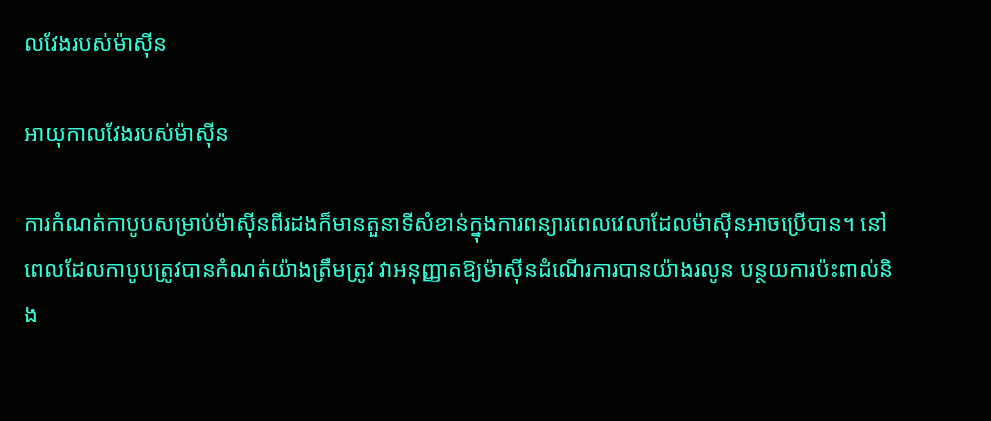លវែងរបស់ម៉ាស៊ីន

អាយុកាលវែងរបស់ម៉ាស៊ីន

ការកំណត់កាបូបសម្រាប់ម៉ាស៊ីនពីរដងក៏មានតួនាទីសំខាន់ក្នុងការពន្យារពេលវេលាដែលម៉ាស៊ីនអាចប្រើបាន។ នៅពេលដែលកាបូបត្រូវបានកំណត់យ៉ាងត្រឹមត្រូវ វាអនុញ្ញាតឱ្យម៉ាស៊ីនដំណើរការបានយ៉ាងរលូន បន្ថយការប៉ះពាល់និង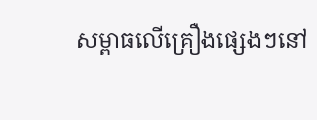សម្ពាធលើគ្រឿងផ្សេងៗនៅ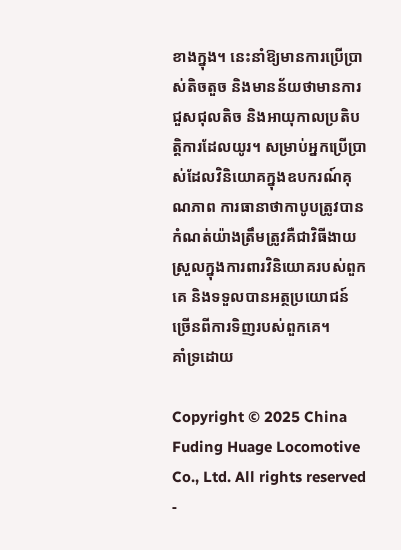ខាងក្នុង។ នេះនាំឱ្យមានការប្រើប្រាស់តិចតួច និងមានន័យថាមានការជួសជុលតិច និងអាយុកាលប្រតិបត្តិការដែលយូរ។ សម្រាប់អ្នកប្រើប្រាស់ដែលវិនិយោគក្នុងឧបករណ៍គុណភាព ការធានាថាកាបូបត្រូវបានកំណត់យ៉ាងត្រឹមត្រូវគឺជាវិធីងាយស្រួលក្នុងការពារវិនិយោគរបស់ពួកគេ និងទទួលបានអត្ថប្រយោជន៍ច្រើនពីការទិញរបស់ពួកគេ។
គាំទ្រដោយ

Copyright © 2025 China Fuding Huage Locomotive Co., Ltd. All rights reserved  -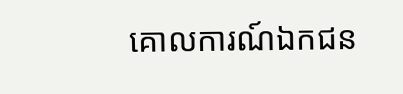គោលការណ៍ឯកជន